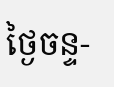ថ្ងៃចន្ទ-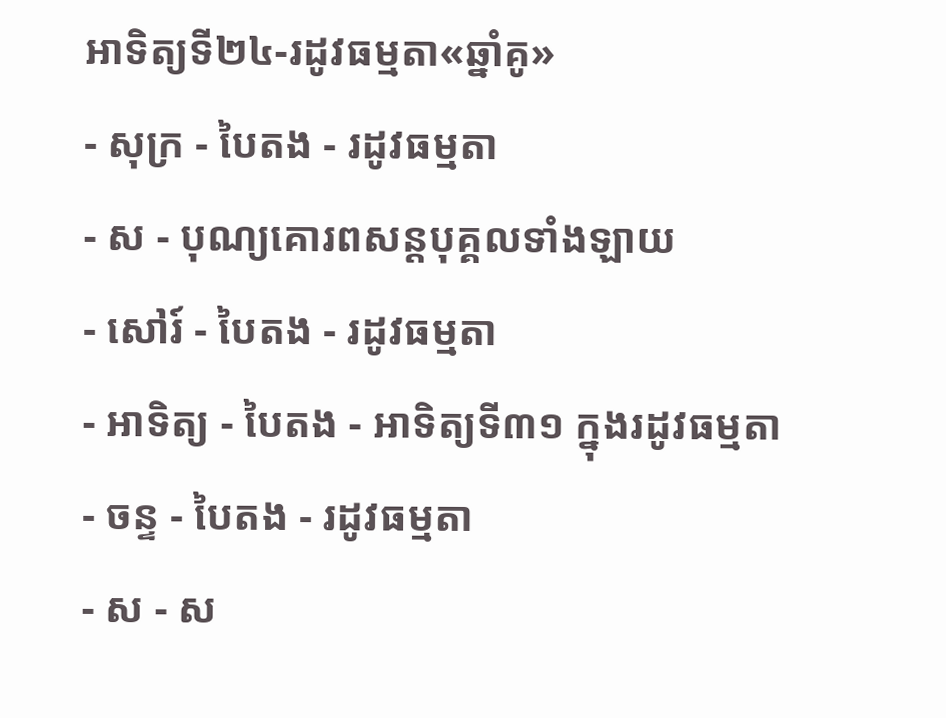អាទិត្យទី២៤-រដូវធម្មតា«ឆ្នាំគូ»
- សុក្រ - បៃតង - រដូវធម្មតា
- ស - បុណ្យគោរពសន្ដបុគ្គលទាំងឡាយ
- សៅរ៍ - បៃតង - រដូវធម្មតា
- អាទិត្យ - បៃតង - អាទិត្យទី៣១ ក្នុងរដូវធម្មតា
- ចន្ទ - បៃតង - រដូវធម្មតា
- ស - ស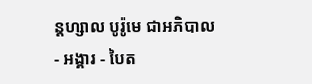ន្ដហ្សាល បូរ៉ូមេ ជាអភិបាល
- អង្គារ - បៃត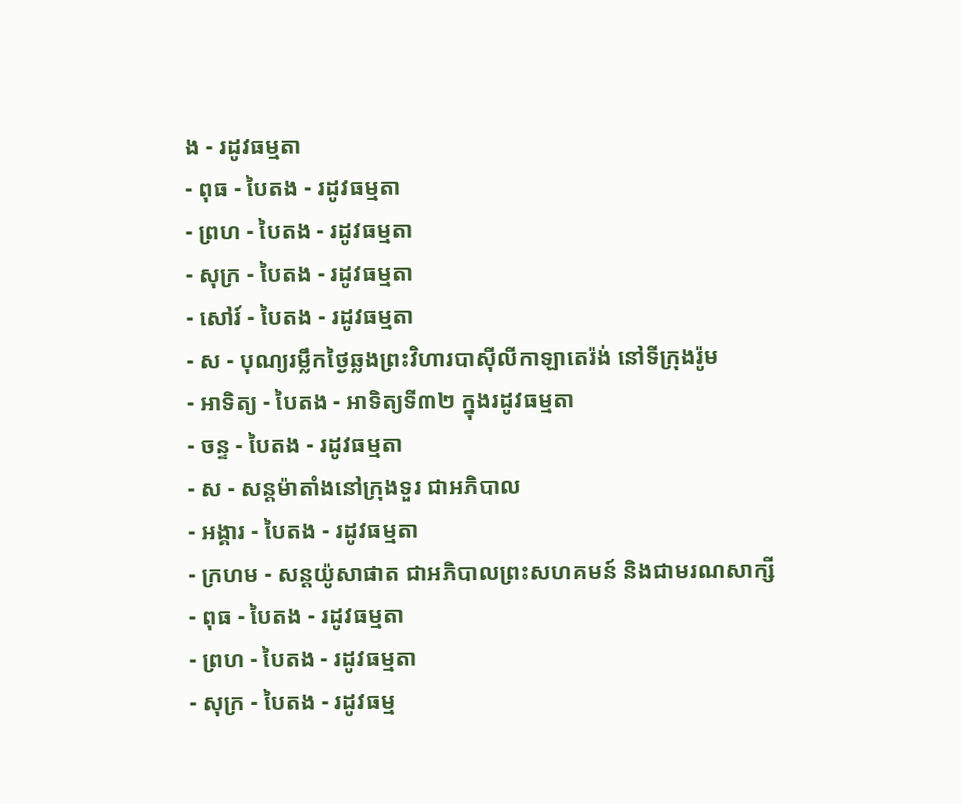ង - រដូវធម្មតា
- ពុធ - បៃតង - រដូវធម្មតា
- ព្រហ - បៃតង - រដូវធម្មតា
- សុក្រ - បៃតង - រដូវធម្មតា
- សៅរ៍ - បៃតង - រដូវធម្មតា
- ស - បុណ្យរម្លឹកថ្ងៃឆ្លងព្រះវិហារបាស៊ីលីកាឡាតេរ៉ង់ នៅទីក្រុងរ៉ូម
- អាទិត្យ - បៃតង - អាទិត្យទី៣២ ក្នុងរដូវធម្មតា
- ចន្ទ - បៃតង - រដូវធម្មតា
- ស - សន្ដម៉ាតាំងនៅក្រុងទួរ ជាអភិបាល
- អង្គារ - បៃតង - រដូវធម្មតា
- ក្រហម - សន្ដយ៉ូសាផាត ជាអភិបាលព្រះសហគមន៍ និងជាមរណសាក្សី
- ពុធ - បៃតង - រដូវធម្មតា
- ព្រហ - បៃតង - រដូវធម្មតា
- សុក្រ - បៃតង - រដូវធម្ម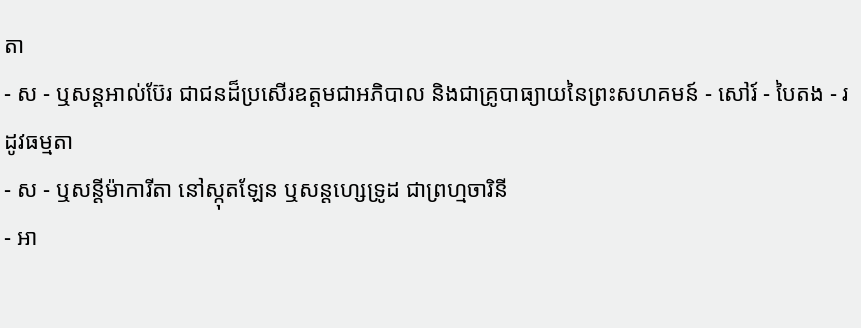តា
- ស - ឬសន្ដអាល់ប៊ែរ ជាជនដ៏ប្រសើរឧត្ដមជាអភិបាល និងជាគ្រូបាធ្យាយនៃព្រះសហគមន៍ - សៅរ៍ - បៃតង - រដូវធម្មតា
- ស - ឬសន្ដីម៉ាការីតា នៅស្កុតឡែន ឬសន្ដហ្សេទ្រូដ ជាព្រហ្មចារិនី
- អា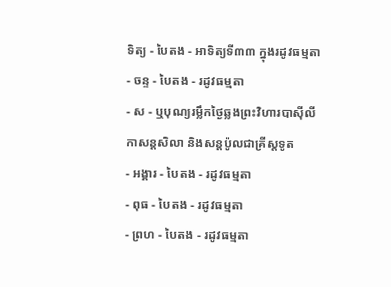ទិត្យ - បៃតង - អាទិត្យទី៣៣ ក្នុងរដូវធម្មតា
- ចន្ទ - បៃតង - រដូវធម្មតា
- ស - ឬបុណ្យរម្លឹកថ្ងៃឆ្លងព្រះវិហារបាស៊ីលីកាសន្ដសិលា និងសន្ដប៉ូលជាគ្រីស្ដទូត
- អង្គារ - បៃតង - រដូវធម្មតា
- ពុធ - បៃតង - រដូវធម្មតា
- ព្រហ - បៃតង - រដូវធម្មតា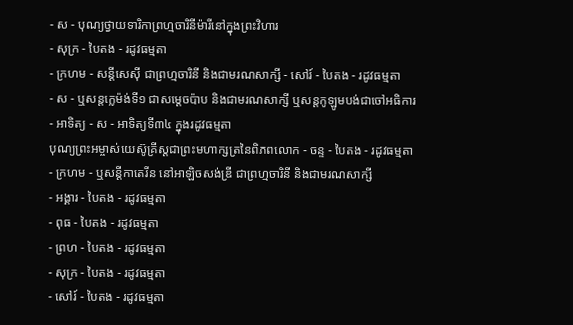- ស - បុណ្យថ្វាយទារិកាព្រហ្មចារិនីម៉ារីនៅក្នុងព្រះវិហារ
- សុក្រ - បៃតង - រដូវធម្មតា
- ក្រហម - សន្ដីសេស៊ី ជាព្រហ្មចារិនី និងជាមរណសាក្សី - សៅរ៍ - បៃតង - រដូវធម្មតា
- ស - ឬសន្ដក្លេម៉ង់ទី១ ជាសម្ដេចប៉ាប និងជាមរណសាក្សី ឬសន្ដកូឡូមបង់ជាចៅអធិការ
- អាទិត្យ - ស - អាទិត្យទី៣៤ ក្នុងរដូវធម្មតា
បុណ្យព្រះអម្ចាស់យេស៊ូគ្រីស្ដជាព្រះមហាក្សត្រនៃពិភពលោក - ចន្ទ - បៃតង - រដូវធម្មតា
- ក្រហម - ឬសន្ដីកាតេរីន នៅអាឡិចសង់ឌ្រី ជាព្រហ្មចារិនី និងជាមរណសាក្សី
- អង្គារ - បៃតង - រដូវធម្មតា
- ពុធ - បៃតង - រដូវធម្មតា
- ព្រហ - បៃតង - រដូវធម្មតា
- សុក្រ - បៃតង - រដូវធម្មតា
- សៅរ៍ - បៃតង - រដូវធម្មតា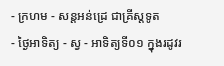- ក្រហម - សន្ដអន់ដ្រេ ជាគ្រីស្ដទូត
- ថ្ងៃអាទិត្យ - ស្វ - អាទិត្យទី០១ ក្នុងរដូវរ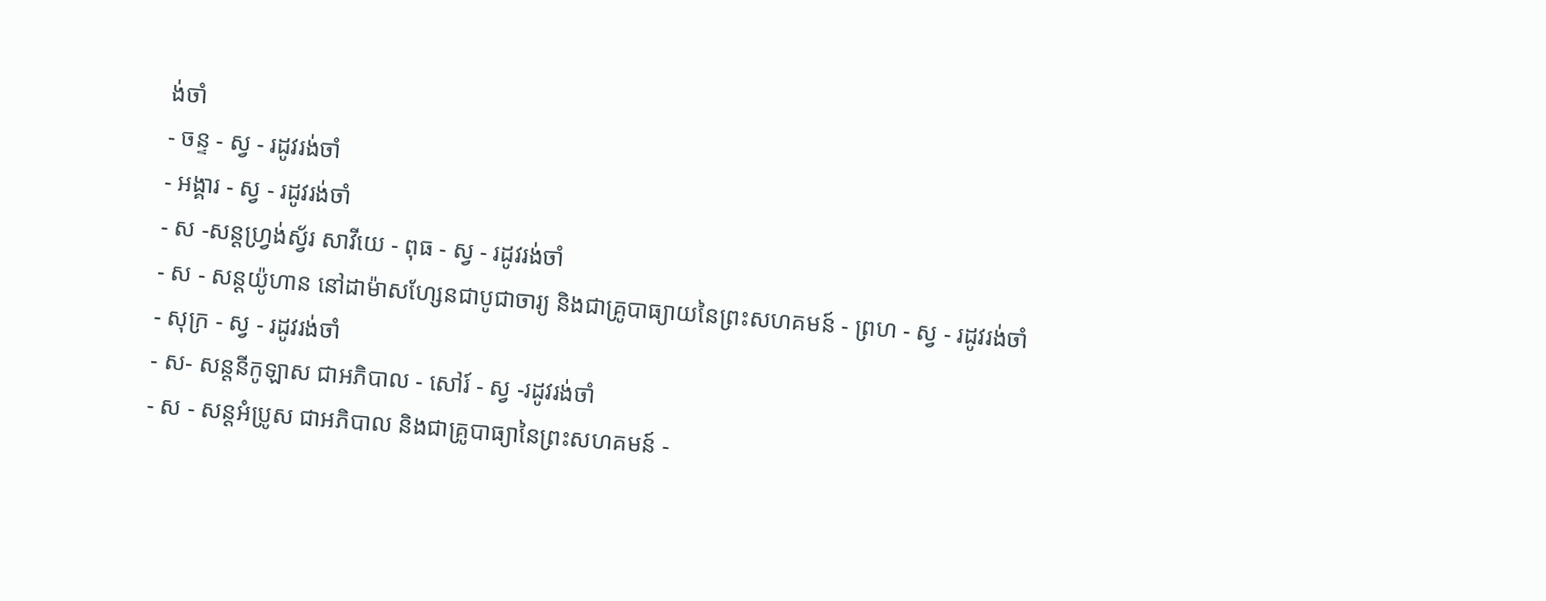ង់ចាំ
- ចន្ទ - ស្វ - រដូវរង់ចាំ
- អង្គារ - ស្វ - រដូវរង់ចាំ
- ស -សន្ដហ្វ្រង់ស្វ័រ សាវីយេ - ពុធ - ស្វ - រដូវរង់ចាំ
- ស - សន្ដយ៉ូហាន នៅដាម៉ាសហ្សែនជាបូជាចារ្យ និងជាគ្រូបាធ្យាយនៃព្រះសហគមន៍ - ព្រហ - ស្វ - រដូវរង់ចាំ
- សុក្រ - ស្វ - រដូវរង់ចាំ
- ស- សន្ដនីកូឡាស ជាអភិបាល - សៅរ៍ - ស្វ -រដូវរង់ចាំ
- ស - សន្ដអំប្រូស ជាអភិបាល និងជាគ្រូបាធ្យានៃព្រះសហគមន៍ -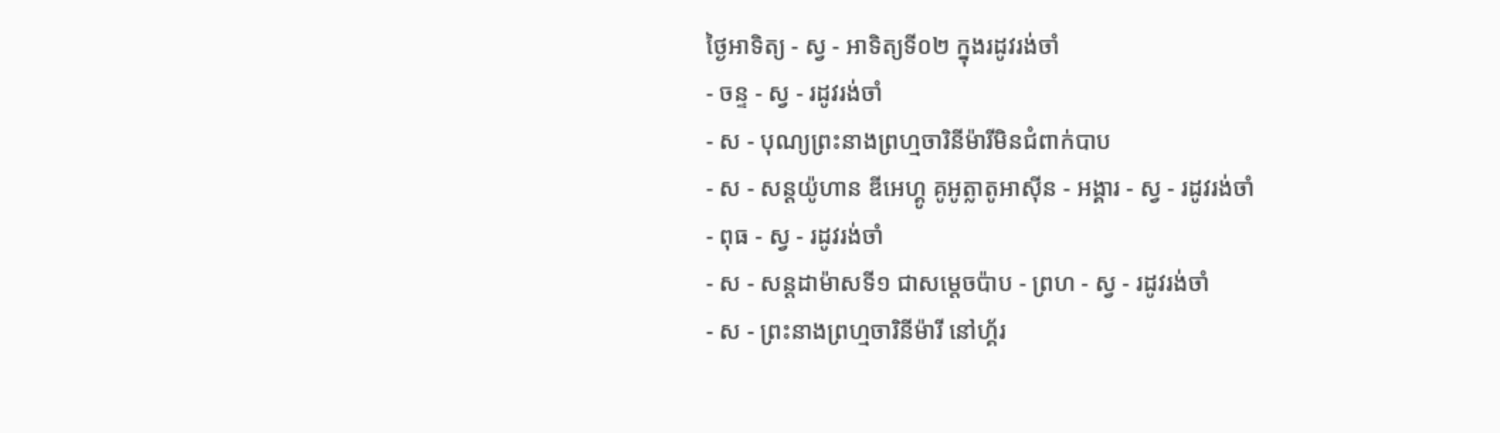ថ្ងៃអាទិត្យ - ស្វ - អាទិត្យទី០២ ក្នុងរដូវរង់ចាំ
- ចន្ទ - ស្វ - រដូវរង់ចាំ
- ស - បុណ្យព្រះនាងព្រហ្មចារិនីម៉ារីមិនជំពាក់បាប
- ស - សន្ដយ៉ូហាន ឌីអេហ្គូ គូអូត្លាតូអាស៊ីន - អង្គារ - ស្វ - រដូវរង់ចាំ
- ពុធ - ស្វ - រដូវរង់ចាំ
- ស - សន្ដដាម៉ាសទី១ ជាសម្ដេចប៉ាប - ព្រហ - ស្វ - រដូវរង់ចាំ
- ស - ព្រះនាងព្រហ្មចារិនីម៉ារី នៅហ្គ័រ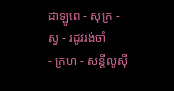ដាឡូពេ - សុក្រ - ស្វ - រដូវរង់ចាំ
- ក្រហ - សន្ដីលូស៊ី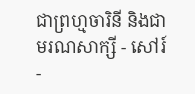ជាព្រហ្មចារិនី និងជាមរណសាក្សី - សៅរ៍ -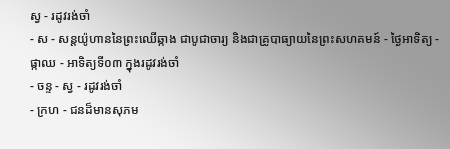ស្វ - រដូវរង់ចាំ
- ស - សន្ដយ៉ូហាននៃព្រះឈើឆ្កាង ជាបូជាចារ្យ និងជាគ្រូបាធ្យាយនៃព្រះសហគមន៍ - ថ្ងៃអាទិត្យ - ផ្កាឈ - អាទិត្យទី០៣ ក្នុងរដូវរង់ចាំ
- ចន្ទ - ស្វ - រដូវរង់ចាំ
- ក្រហ - ជនដ៏មានសុភម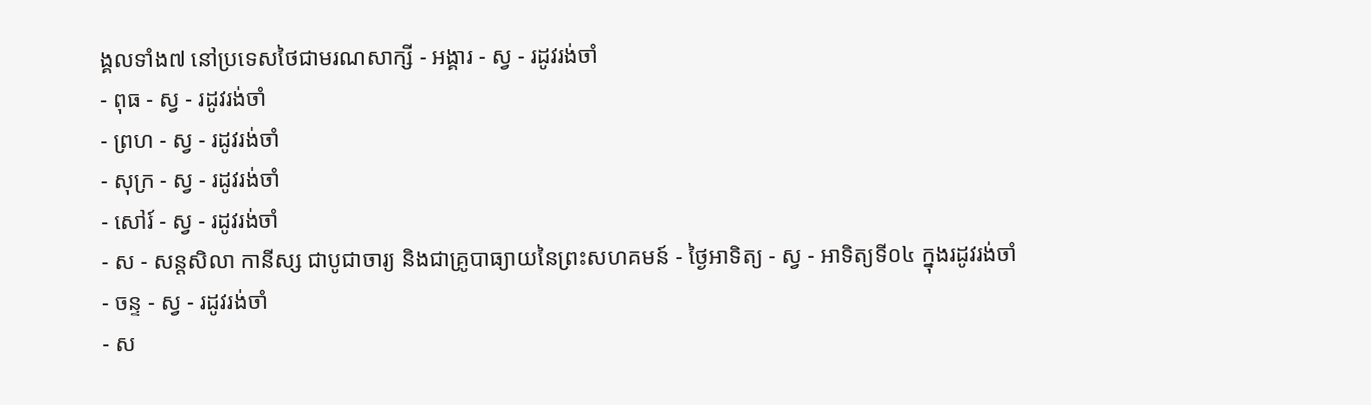ង្គលទាំង៧ នៅប្រទេសថៃជាមរណសាក្សី - អង្គារ - ស្វ - រដូវរង់ចាំ
- ពុធ - ស្វ - រដូវរង់ចាំ
- ព្រហ - ស្វ - រដូវរង់ចាំ
- សុក្រ - ស្វ - រដូវរង់ចាំ
- សៅរ៍ - ស្វ - រដូវរង់ចាំ
- ស - សន្ដសិលា កានីស្ស ជាបូជាចារ្យ និងជាគ្រូបាធ្យាយនៃព្រះសហគមន៍ - ថ្ងៃអាទិត្យ - ស្វ - អាទិត្យទី០៤ ក្នុងរដូវរង់ចាំ
- ចន្ទ - ស្វ - រដូវរង់ចាំ
- ស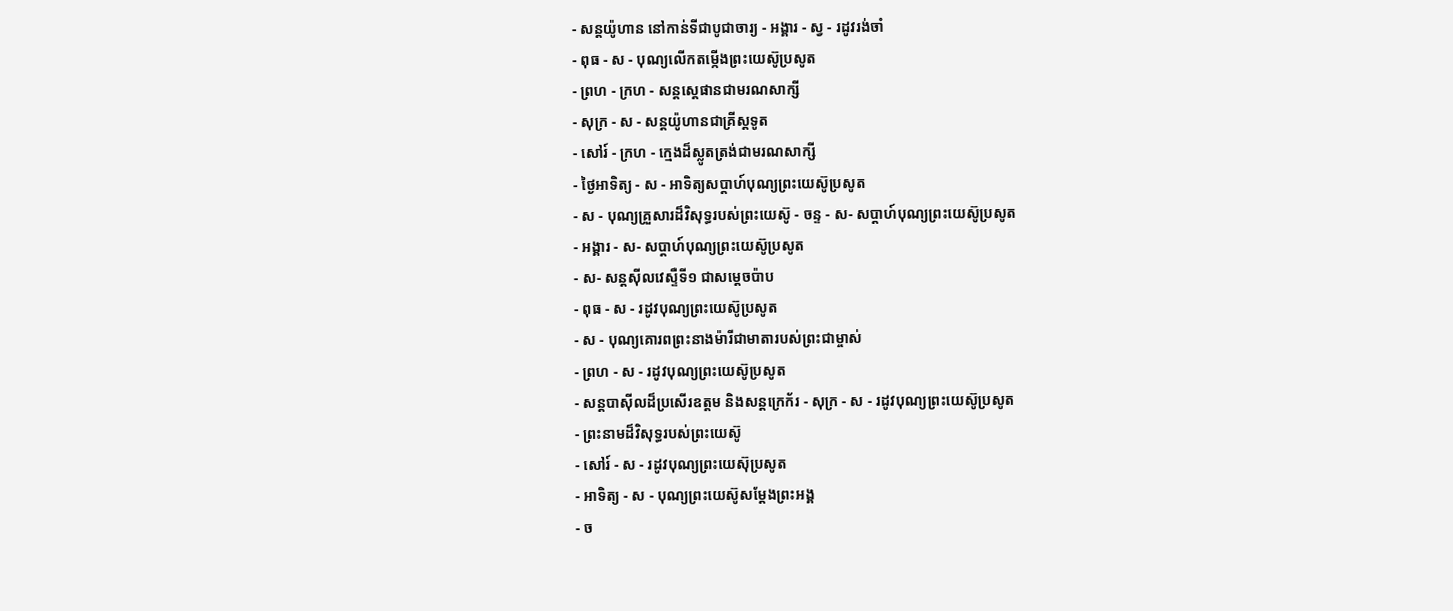- សន្ដយ៉ូហាន នៅកាន់ទីជាបូជាចារ្យ - អង្គារ - ស្វ - រដូវរង់ចាំ
- ពុធ - ស - បុណ្យលើកតម្កើងព្រះយេស៊ូប្រសូត
- ព្រហ - ក្រហ - សន្តស្តេផានជាមរណសាក្សី
- សុក្រ - ស - សន្តយ៉ូហានជាគ្រីស្តទូត
- សៅរ៍ - ក្រហ - ក្មេងដ៏ស្លូតត្រង់ជាមរណសាក្សី
- ថ្ងៃអាទិត្យ - ស - អាទិត្យសប្ដាហ៍បុណ្យព្រះយេស៊ូប្រសូត
- ស - បុណ្យគ្រួសារដ៏វិសុទ្ធរបស់ព្រះយេស៊ូ - ចន្ទ - ស- សប្ដាហ៍បុណ្យព្រះយេស៊ូប្រសូត
- អង្គារ - ស- សប្ដាហ៍បុណ្យព្រះយេស៊ូប្រសូត
- ស- សន្ដស៊ីលវេស្ទឺទី១ ជាសម្ដេចប៉ាប
- ពុធ - ស - រដូវបុណ្យព្រះយេស៊ូប្រសូត
- ស - បុណ្យគោរពព្រះនាងម៉ារីជាមាតារបស់ព្រះជាម្ចាស់
- ព្រហ - ស - រដូវបុណ្យព្រះយេស៊ូប្រសូត
- សន្ដបាស៊ីលដ៏ប្រសើរឧត្ដម និងសន្ដក្រេក័រ - សុក្រ - ស - រដូវបុណ្យព្រះយេស៊ូប្រសូត
- ព្រះនាមដ៏វិសុទ្ធរបស់ព្រះយេស៊ូ
- សៅរ៍ - ស - រដូវបុណ្យព្រះយេស៊ុប្រសូត
- អាទិត្យ - ស - បុណ្យព្រះយេស៊ូសម្ដែងព្រះអង្គ
- ច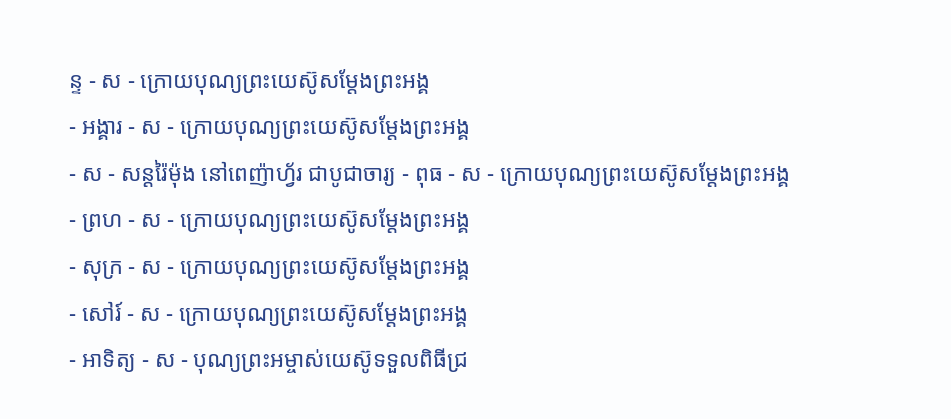ន្ទ - ស - ក្រោយបុណ្យព្រះយេស៊ូសម្ដែងព្រះអង្គ
- អង្គារ - ស - ក្រោយបុណ្យព្រះយេស៊ូសម្ដែងព្រះអង្គ
- ស - សន្ដរ៉ៃម៉ុង នៅពេញ៉ាហ្វ័រ ជាបូជាចារ្យ - ពុធ - ស - ក្រោយបុណ្យព្រះយេស៊ូសម្ដែងព្រះអង្គ
- ព្រហ - ស - ក្រោយបុណ្យព្រះយេស៊ូសម្ដែងព្រះអង្គ
- សុក្រ - ស - ក្រោយបុណ្យព្រះយេស៊ូសម្ដែងព្រះអង្គ
- សៅរ៍ - ស - ក្រោយបុណ្យព្រះយេស៊ូសម្ដែងព្រះអង្គ
- អាទិត្យ - ស - បុណ្យព្រះអម្ចាស់យេស៊ូទទួលពិធីជ្រ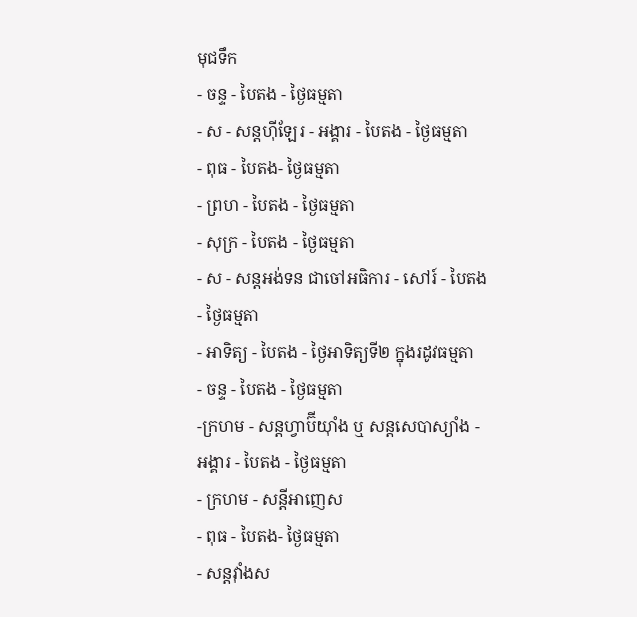មុជទឹក
- ចន្ទ - បៃតង - ថ្ងៃធម្មតា
- ស - សន្ដហ៊ីឡែរ - អង្គារ - បៃតង - ថ្ងៃធម្មតា
- ពុធ - បៃតង- ថ្ងៃធម្មតា
- ព្រហ - បៃតង - ថ្ងៃធម្មតា
- សុក្រ - បៃតង - ថ្ងៃធម្មតា
- ស - សន្ដអង់ទន ជាចៅអធិការ - សៅរ៍ - បៃតង - ថ្ងៃធម្មតា
- អាទិត្យ - បៃតង - ថ្ងៃអាទិត្យទី២ ក្នុងរដូវធម្មតា
- ចន្ទ - បៃតង - ថ្ងៃធម្មតា
-ក្រហម - សន្ដហ្វាប៊ីយ៉ាំង ឬ សន្ដសេបាស្យាំង - អង្គារ - បៃតង - ថ្ងៃធម្មតា
- ក្រហម - សន្ដីអាញេស
- ពុធ - បៃតង- ថ្ងៃធម្មតា
- សន្ដវ៉ាំងស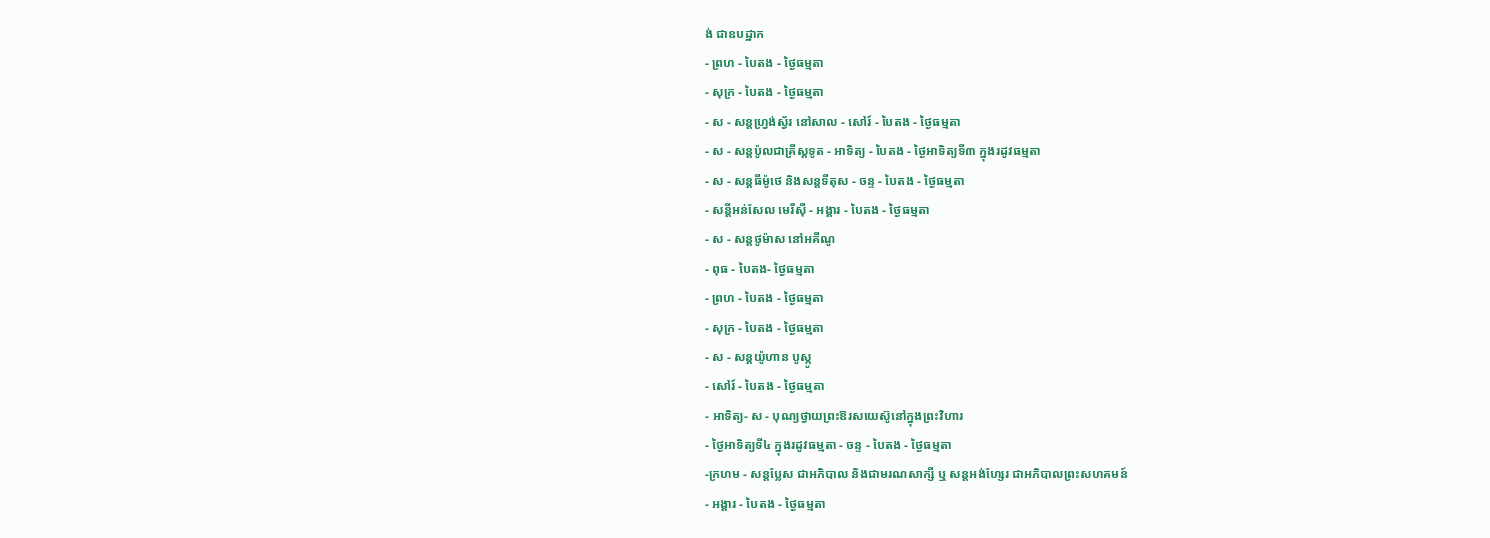ង់ ជាឧបដ្ឋាក
- ព្រហ - បៃតង - ថ្ងៃធម្មតា
- សុក្រ - បៃតង - ថ្ងៃធម្មតា
- ស - សន្ដហ្វ្រង់ស្វ័រ នៅសាល - សៅរ៍ - បៃតង - ថ្ងៃធម្មតា
- ស - សន្ដប៉ូលជាគ្រីស្ដទូត - អាទិត្យ - បៃតង - ថ្ងៃអាទិត្យទី៣ ក្នុងរដូវធម្មតា
- ស - សន្ដធីម៉ូថេ និងសន្ដទីតុស - ចន្ទ - បៃតង - ថ្ងៃធម្មតា
- សន្ដីអន់សែល មេរីស៊ី - អង្គារ - បៃតង - ថ្ងៃធម្មតា
- ស - សន្ដថូម៉ាស នៅអគីណូ
- ពុធ - បៃតង- ថ្ងៃធម្មតា
- ព្រហ - បៃតង - ថ្ងៃធម្មតា
- សុក្រ - បៃតង - ថ្ងៃធម្មតា
- ស - សន្ដយ៉ូហាន បូស្កូ
- សៅរ៍ - បៃតង - ថ្ងៃធម្មតា
- អាទិត្យ- ស - បុណ្យថ្វាយព្រះឱរសយេស៊ូនៅក្នុងព្រះវិហារ
- ថ្ងៃអាទិត្យទី៤ ក្នុងរដូវធម្មតា - ចន្ទ - បៃតង - ថ្ងៃធម្មតា
-ក្រហម - សន្ដប្លែស ជាអភិបាល និងជាមរណសាក្សី ឬ សន្ដអង់ហ្សែរ ជាអភិបាលព្រះសហគមន៍
- អង្គារ - បៃតង - ថ្ងៃធម្មតា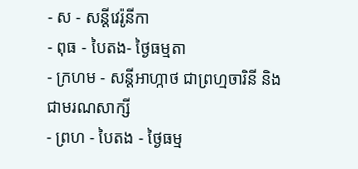- ស - សន្ដីវេរ៉ូនីកា
- ពុធ - បៃតង- ថ្ងៃធម្មតា
- ក្រហម - សន្ដីអាហ្កាថ ជាព្រហ្មចារិនី និងជាមរណសាក្សី
- ព្រហ - បៃតង - ថ្ងៃធម្ម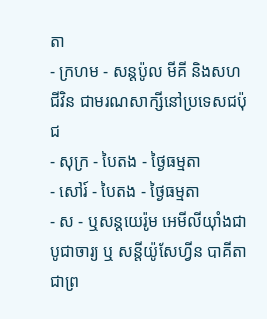តា
- ក្រហម - សន្ដប៉ូល មីគី និងសហជីវិន ជាមរណសាក្សីនៅប្រទេសជប៉ុជ
- សុក្រ - បៃតង - ថ្ងៃធម្មតា
- សៅរ៍ - បៃតង - ថ្ងៃធម្មតា
- ស - ឬសន្ដយេរ៉ូម អេមីលីយ៉ាំងជាបូជាចារ្យ ឬ សន្ដីយ៉ូសែហ្វីន បាគីតា ជាព្រ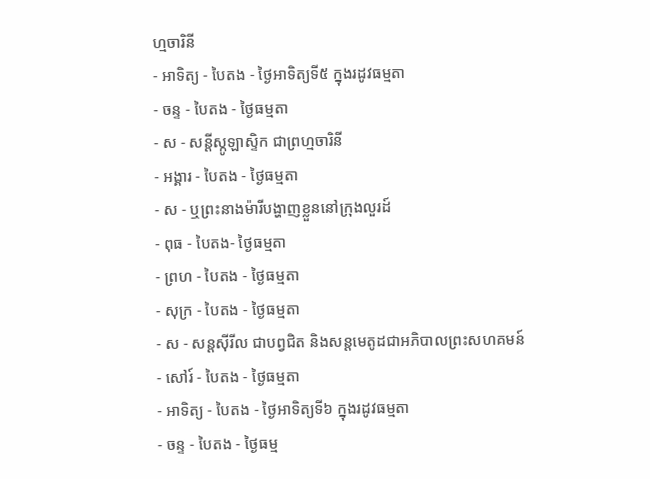ហ្មចារិនី
- អាទិត្យ - បៃតង - ថ្ងៃអាទិត្យទី៥ ក្នុងរដូវធម្មតា
- ចន្ទ - បៃតង - ថ្ងៃធម្មតា
- ស - សន្ដីស្កូឡាស្ទិក ជាព្រហ្មចារិនី
- អង្គារ - បៃតង - ថ្ងៃធម្មតា
- ស - ឬព្រះនាងម៉ារីបង្ហាញខ្លួននៅក្រុងលួរដ៍
- ពុធ - បៃតង- ថ្ងៃធម្មតា
- ព្រហ - បៃតង - ថ្ងៃធម្មតា
- សុក្រ - បៃតង - ថ្ងៃធម្មតា
- ស - សន្ដស៊ីរីល ជាបព្វជិត និងសន្ដមេតូដជាអភិបាលព្រះសហគមន៍
- សៅរ៍ - បៃតង - ថ្ងៃធម្មតា
- អាទិត្យ - បៃតង - ថ្ងៃអាទិត្យទី៦ ក្នុងរដូវធម្មតា
- ចន្ទ - បៃតង - ថ្ងៃធម្ម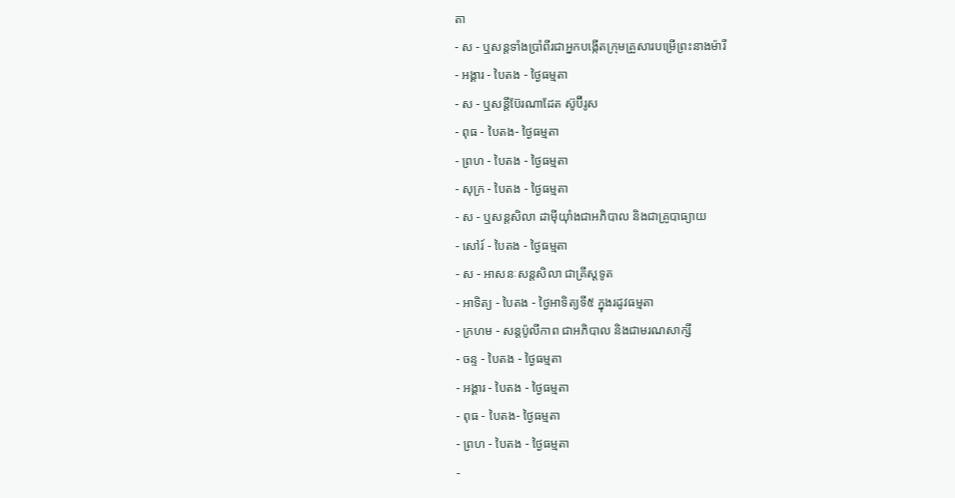តា
- ស - ឬសន្ដទាំងប្រាំពីរជាអ្នកបង្កើតក្រុមគ្រួសារបម្រើព្រះនាងម៉ារី
- អង្គារ - បៃតង - ថ្ងៃធម្មតា
- ស - ឬសន្ដីប៊ែរណាដែត ស៊ូប៊ីរូស
- ពុធ - បៃតង- ថ្ងៃធម្មតា
- ព្រហ - បៃតង - ថ្ងៃធម្មតា
- សុក្រ - បៃតង - ថ្ងៃធម្មតា
- ស - ឬសន្ដសិលា ដាម៉ីយ៉ាំងជាអភិបាល និងជាគ្រូបាធ្យាយ
- សៅរ៍ - បៃតង - ថ្ងៃធម្មតា
- ស - អាសនៈសន្ដសិលា ជាគ្រីស្ដទូត
- អាទិត្យ - បៃតង - ថ្ងៃអាទិត្យទី៥ ក្នុងរដូវធម្មតា
- ក្រហម - សន្ដប៉ូលីកាព ជាអភិបាល និងជាមរណសាក្សី
- ចន្ទ - បៃតង - ថ្ងៃធម្មតា
- អង្គារ - បៃតង - ថ្ងៃធម្មតា
- ពុធ - បៃតង- ថ្ងៃធម្មតា
- ព្រហ - បៃតង - ថ្ងៃធម្មតា
-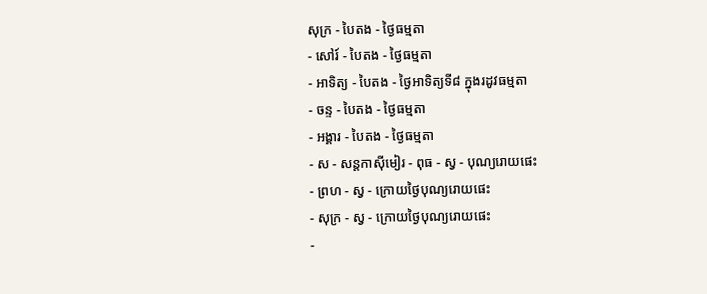សុក្រ - បៃតង - ថ្ងៃធម្មតា
- សៅរ៍ - បៃតង - ថ្ងៃធម្មតា
- អាទិត្យ - បៃតង - ថ្ងៃអាទិត្យទី៨ ក្នុងរដូវធម្មតា
- ចន្ទ - បៃតង - ថ្ងៃធម្មតា
- អង្គារ - បៃតង - ថ្ងៃធម្មតា
- ស - សន្ដកាស៊ីមៀរ - ពុធ - ស្វ - បុណ្យរោយផេះ
- ព្រហ - ស្វ - ក្រោយថ្ងៃបុណ្យរោយផេះ
- សុក្រ - ស្វ - ក្រោយថ្ងៃបុណ្យរោយផេះ
-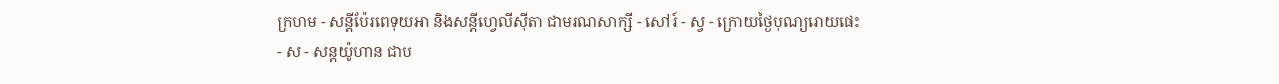ក្រហម - សន្ដីប៉ែរពេទុយអា និងសន្ដីហ្វេលីស៊ីតា ជាមរណសាក្សី - សៅរ៍ - ស្វ - ក្រោយថ្ងៃបុណ្យរោយផេះ
- ស - សន្ដយ៉ូហាន ជាប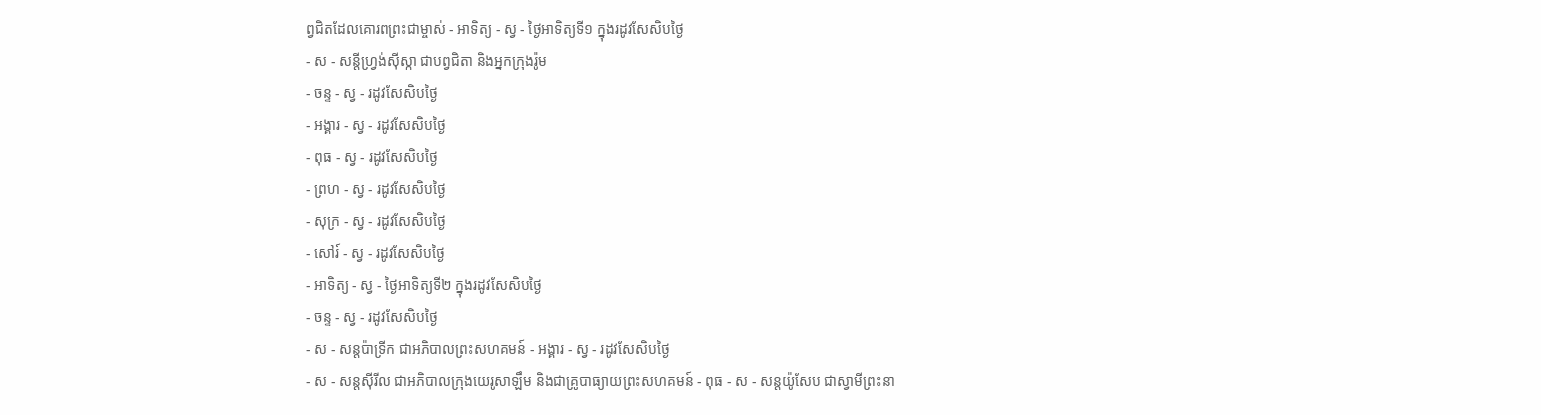ព្វជិតដែលគោរពព្រះជាម្ចាស់ - អាទិត្យ - ស្វ - ថ្ងៃអាទិត្យទី១ ក្នុងរដូវសែសិបថ្ងៃ
- ស - សន្ដីហ្វ្រង់ស៊ីស្កា ជាបព្វជិតា និងអ្នកក្រុងរ៉ូម
- ចន្ទ - ស្វ - រដូវសែសិបថ្ងៃ
- អង្គារ - ស្វ - រដូវសែសិបថ្ងៃ
- ពុធ - ស្វ - រដូវសែសិបថ្ងៃ
- ព្រហ - ស្វ - រដូវសែសិបថ្ងៃ
- សុក្រ - ស្វ - រដូវសែសិបថ្ងៃ
- សៅរ៍ - ស្វ - រដូវសែសិបថ្ងៃ
- អាទិត្យ - ស្វ - ថ្ងៃអាទិត្យទី២ ក្នុងរដូវសែសិបថ្ងៃ
- ចន្ទ - ស្វ - រដូវសែសិបថ្ងៃ
- ស - សន្ដប៉ាទ្រីក ជាអភិបាលព្រះសហគមន៍ - អង្គារ - ស្វ - រដូវសែសិបថ្ងៃ
- ស - សន្ដស៊ីរីល ជាអភិបាលក្រុងយេរូសាឡឹម និងជាគ្រូបាធ្យាយព្រះសហគមន៍ - ពុធ - ស - សន្ដយ៉ូសែប ជាស្វាមីព្រះនា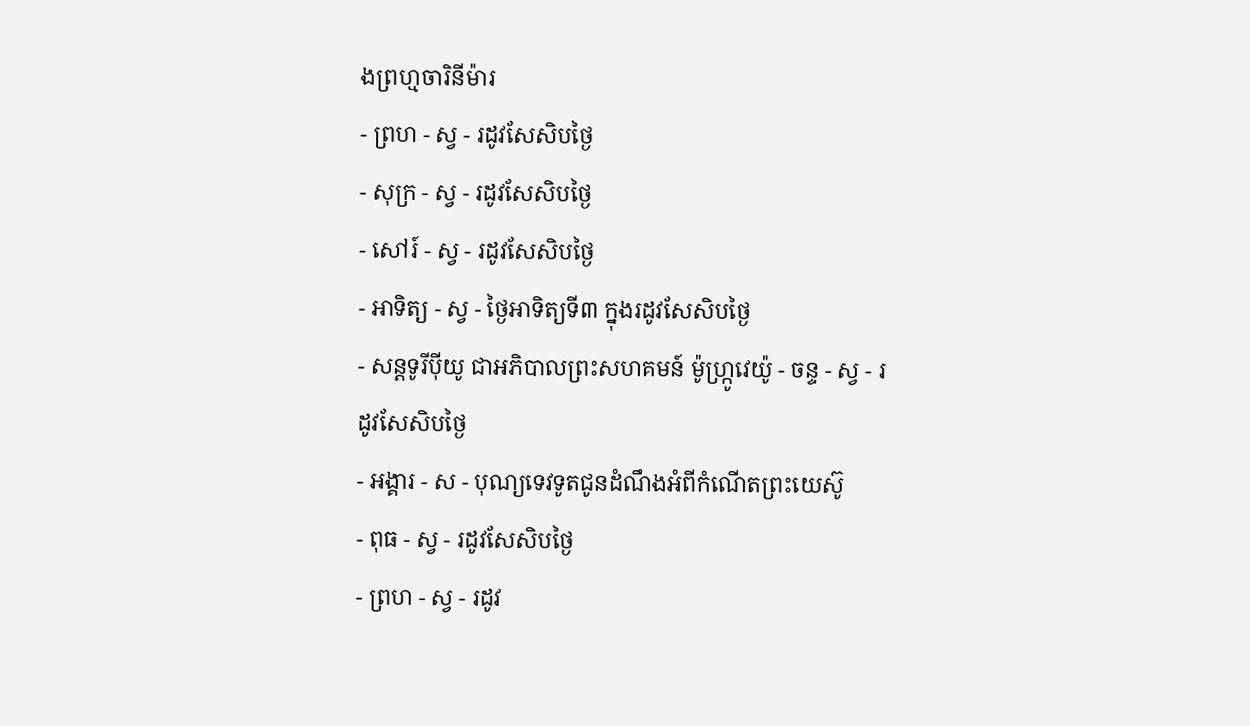ងព្រហ្មចារិនីម៉ារ
- ព្រហ - ស្វ - រដូវសែសិបថ្ងៃ
- សុក្រ - ស្វ - រដូវសែសិបថ្ងៃ
- សៅរ៍ - ស្វ - រដូវសែសិបថ្ងៃ
- អាទិត្យ - ស្វ - ថ្ងៃអាទិត្យទី៣ ក្នុងរដូវសែសិបថ្ងៃ
- សន្ដទូរីប៉ីយូ ជាអភិបាលព្រះសហគមន៍ ម៉ូហ្ក្រូវេយ៉ូ - ចន្ទ - ស្វ - រដូវសែសិបថ្ងៃ
- អង្គារ - ស - បុណ្យទេវទូតជូនដំណឹងអំពីកំណើតព្រះយេស៊ូ
- ពុធ - ស្វ - រដូវសែសិបថ្ងៃ
- ព្រហ - ស្វ - រដូវ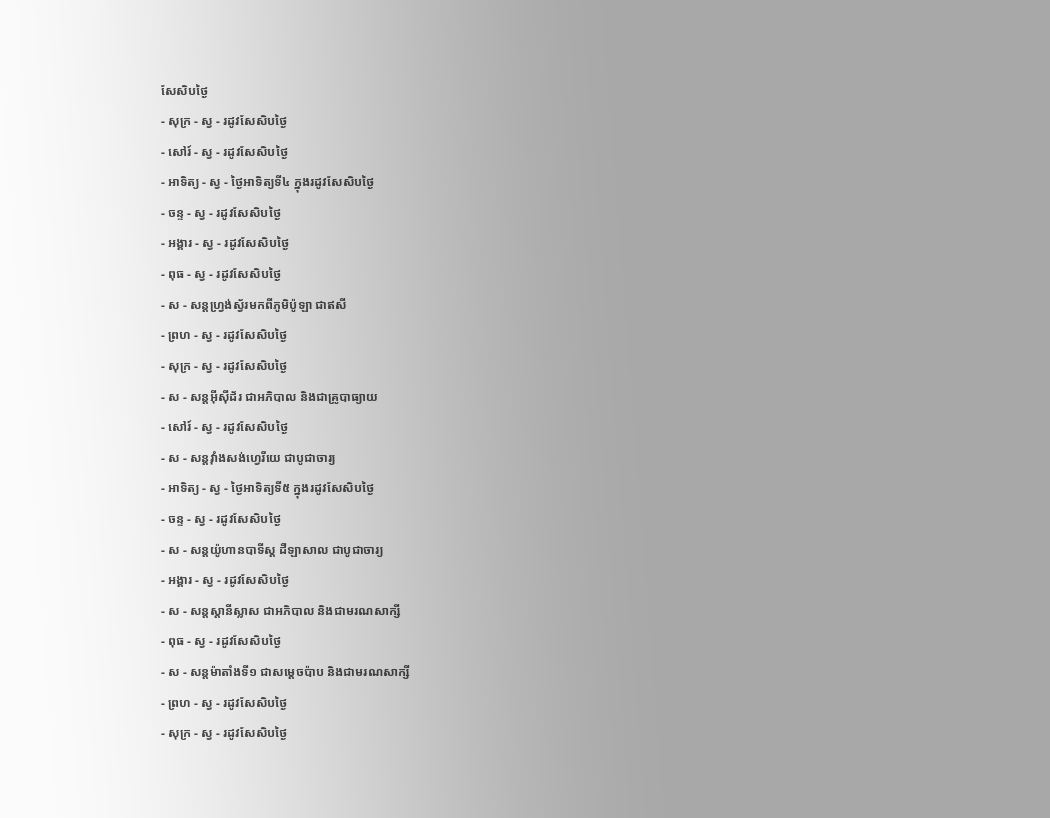សែសិបថ្ងៃ
- សុក្រ - ស្វ - រដូវសែសិបថ្ងៃ
- សៅរ៍ - ស្វ - រដូវសែសិបថ្ងៃ
- អាទិត្យ - ស្វ - ថ្ងៃអាទិត្យទី៤ ក្នុងរដូវសែសិបថ្ងៃ
- ចន្ទ - ស្វ - រដូវសែសិបថ្ងៃ
- អង្គារ - ស្វ - រដូវសែសិបថ្ងៃ
- ពុធ - ស្វ - រដូវសែសិបថ្ងៃ
- ស - សន្ដហ្វ្រង់ស្វ័រមកពីភូមិប៉ូឡា ជាឥសី
- ព្រហ - ស្វ - រដូវសែសិបថ្ងៃ
- សុក្រ - ស្វ - រដូវសែសិបថ្ងៃ
- ស - សន្ដអ៊ីស៊ីដ័រ ជាអភិបាល និងជាគ្រូបាធ្យាយ
- សៅរ៍ - ស្វ - រដូវសែសិបថ្ងៃ
- ស - សន្ដវ៉ាំងសង់ហ្វេរីយេ ជាបូជាចារ្យ
- អាទិត្យ - ស្វ - ថ្ងៃអាទិត្យទី៥ ក្នុងរដូវសែសិបថ្ងៃ
- ចន្ទ - ស្វ - រដូវសែសិបថ្ងៃ
- ស - សន្ដយ៉ូហានបាទីស្ដ ដឺឡាសាល ជាបូជាចារ្យ
- អង្គារ - ស្វ - រដូវសែសិបថ្ងៃ
- ស - សន្ដស្ដានីស្លាស ជាអភិបាល និងជាមរណសាក្សី
- ពុធ - ស្វ - រដូវសែសិបថ្ងៃ
- ស - សន្ដម៉ាតាំងទី១ ជាសម្ដេចប៉ាប និងជាមរណសាក្សី
- ព្រហ - ស្វ - រដូវសែសិបថ្ងៃ
- សុក្រ - ស្វ - រដូវសែសិបថ្ងៃ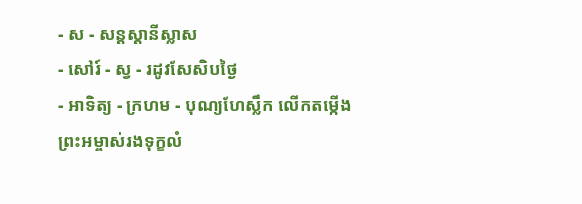- ស - សន្ដស្ដានីស្លាស
- សៅរ៍ - ស្វ - រដូវសែសិបថ្ងៃ
- អាទិត្យ - ក្រហម - បុណ្យហែស្លឹក លើកតម្កើងព្រះអម្ចាស់រងទុក្ខលំ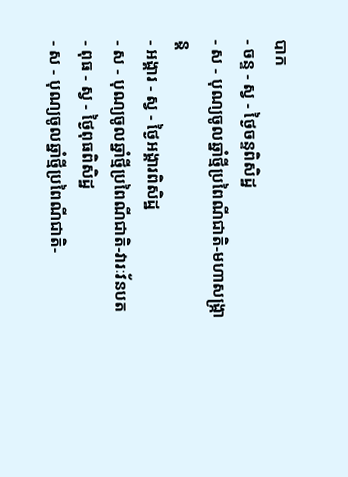បាក
- ចន្ទ - ស្វ - ថ្ងៃចន្ទពិសិដ្ឋ
- ស - បុណ្យចូលឆ្នាំថ្មីប្រពៃណីជាតិ-មហាសង្រ្កាន្ដ
- អង្គារ - ស្វ - ថ្ងៃអង្គារពិសិដ្ឋ
- ស - បុណ្យចូលឆ្នាំថ្មីប្រពៃណីជាតិ-វារៈវ័នបត
- ពុធ - ស្វ - ថ្ងៃពុធពិសិដ្ឋ
- ស - បុណ្យចូលឆ្នាំថ្មីប្រពៃណីជាតិ-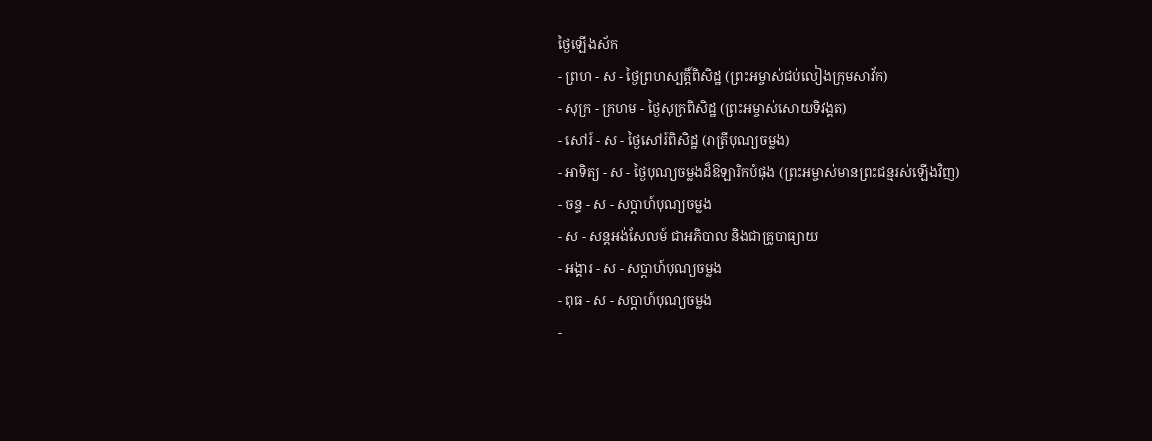ថ្ងៃឡើងស័ក
- ព្រហ - ស - ថ្ងៃព្រហស្បត្ដិ៍ពិសិដ្ឋ (ព្រះអម្ចាស់ជប់លៀងក្រុមសាវ័ក)
- សុក្រ - ក្រហម - ថ្ងៃសុក្រពិសិដ្ឋ (ព្រះអម្ចាស់សោយទិវង្គត)
- សៅរ៍ - ស - ថ្ងៃសៅរ៍ពិសិដ្ឋ (រាត្រីបុណ្យចម្លង)
- អាទិត្យ - ស - ថ្ងៃបុណ្យចម្លងដ៏ឱឡារិកបំផុង (ព្រះអម្ចាស់មានព្រះជន្មរស់ឡើងវិញ)
- ចន្ទ - ស - សប្ដាហ៍បុណ្យចម្លង
- ស - សន្ដអង់សែលម៍ ជាអភិបាល និងជាគ្រូបាធ្យាយ
- អង្គារ - ស - សប្ដាហ៍បុណ្យចម្លង
- ពុធ - ស - សប្ដាហ៍បុណ្យចម្លង
-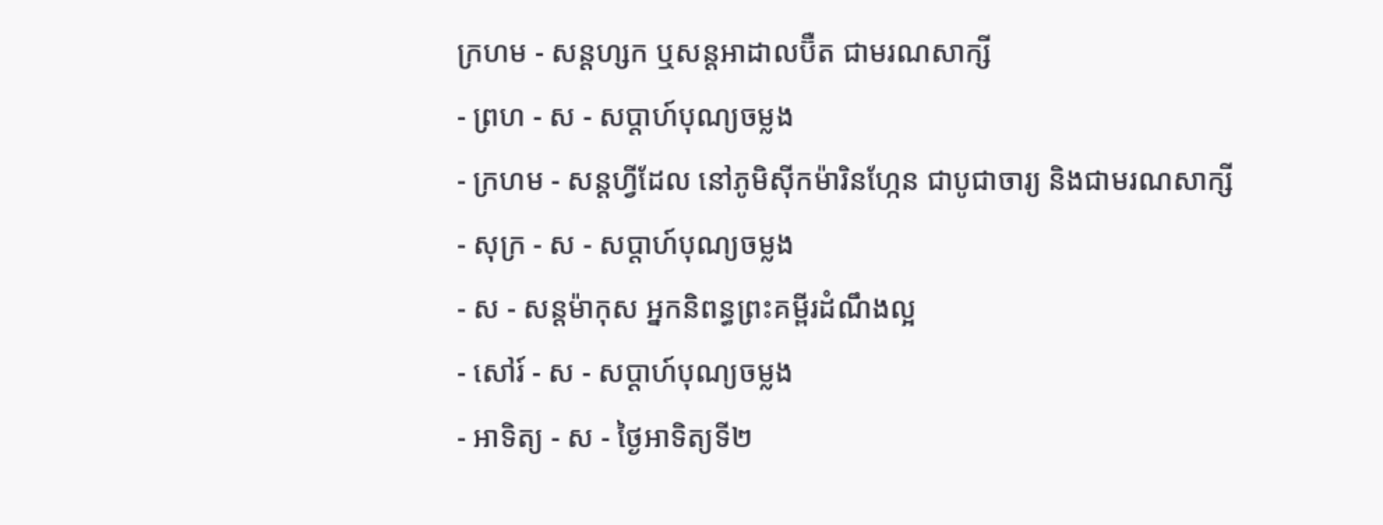ក្រហម - សន្ដហ្សក ឬសន្ដអាដាលប៊ឺត ជាមរណសាក្សី
- ព្រហ - ស - សប្ដាហ៍បុណ្យចម្លង
- ក្រហម - សន្ដហ្វីដែល នៅភូមិស៊ីកម៉ារិនហ្កែន ជាបូជាចារ្យ និងជាមរណសាក្សី
- សុក្រ - ស - សប្ដាហ៍បុណ្យចម្លង
- ស - សន្ដម៉ាកុស អ្នកនិពន្ធព្រះគម្ពីរដំណឹងល្អ
- សៅរ៍ - ស - សប្ដាហ៍បុណ្យចម្លង
- អាទិត្យ - ស - ថ្ងៃអាទិត្យទី២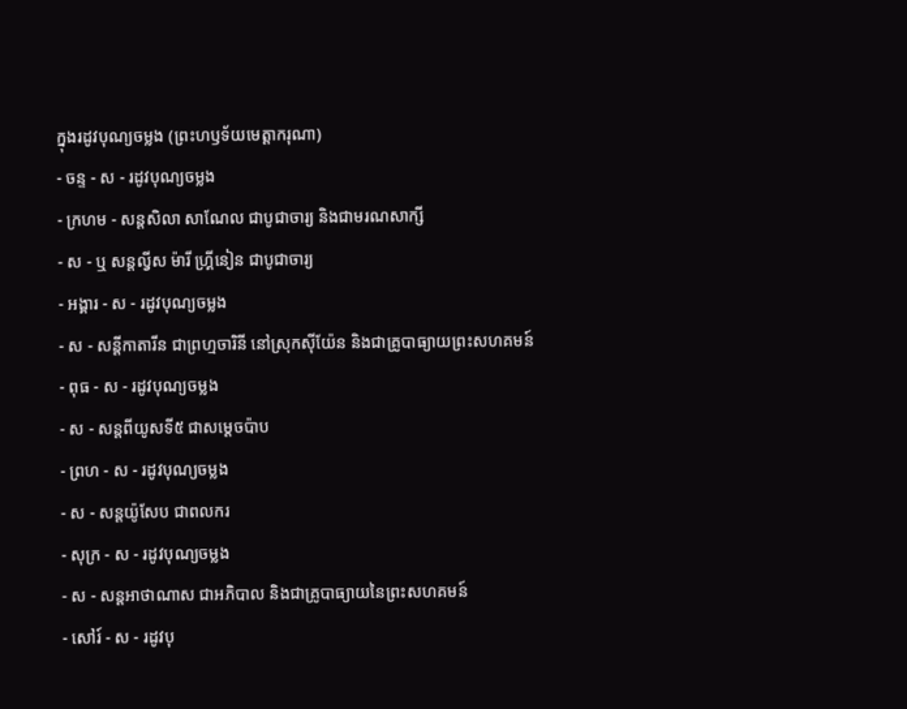ក្នុងរដូវបុណ្យចម្លង (ព្រះហឫទ័យមេត្ដាករុណា)
- ចន្ទ - ស - រដូវបុណ្យចម្លង
- ក្រហម - សន្ដសិលា សាណែល ជាបូជាចារ្យ និងជាមរណសាក្សី
- ស - ឬ សន្ដល្វីស ម៉ារី ហ្គ្រីនៀន ជាបូជាចារ្យ
- អង្គារ - ស - រដូវបុណ្យចម្លង
- ស - សន្ដីកាតារីន ជាព្រហ្មចារិនី នៅស្រុកស៊ីយ៉ែន និងជាគ្រូបាធ្យាយព្រះសហគមន៍
- ពុធ - ស - រដូវបុណ្យចម្លង
- ស - សន្ដពីយូសទី៥ ជាសម្ដេចប៉ាប
- ព្រហ - ស - រដូវបុណ្យចម្លង
- ស - សន្ដយ៉ូសែប ជាពលករ
- សុក្រ - ស - រដូវបុណ្យចម្លង
- ស - សន្ដអាថាណាស ជាអភិបាល និងជាគ្រូបាធ្យាយនៃព្រះសហគមន៍
- សៅរ៍ - ស - រដូវបុ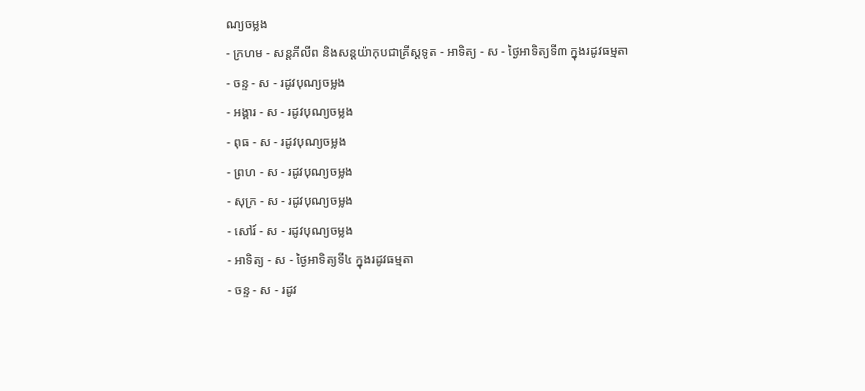ណ្យចម្លង
- ក្រហម - សន្ដភីលីព និងសន្ដយ៉ាកុបជាគ្រីស្ដទូត - អាទិត្យ - ស - ថ្ងៃអាទិត្យទី៣ ក្នុងរដូវធម្មតា
- ចន្ទ - ស - រដូវបុណ្យចម្លង
- អង្គារ - ស - រដូវបុណ្យចម្លង
- ពុធ - ស - រដូវបុណ្យចម្លង
- ព្រហ - ស - រដូវបុណ្យចម្លង
- សុក្រ - ស - រដូវបុណ្យចម្លង
- សៅរ៍ - ស - រដូវបុណ្យចម្លង
- អាទិត្យ - ស - ថ្ងៃអាទិត្យទី៤ ក្នុងរដូវធម្មតា
- ចន្ទ - ស - រដូវ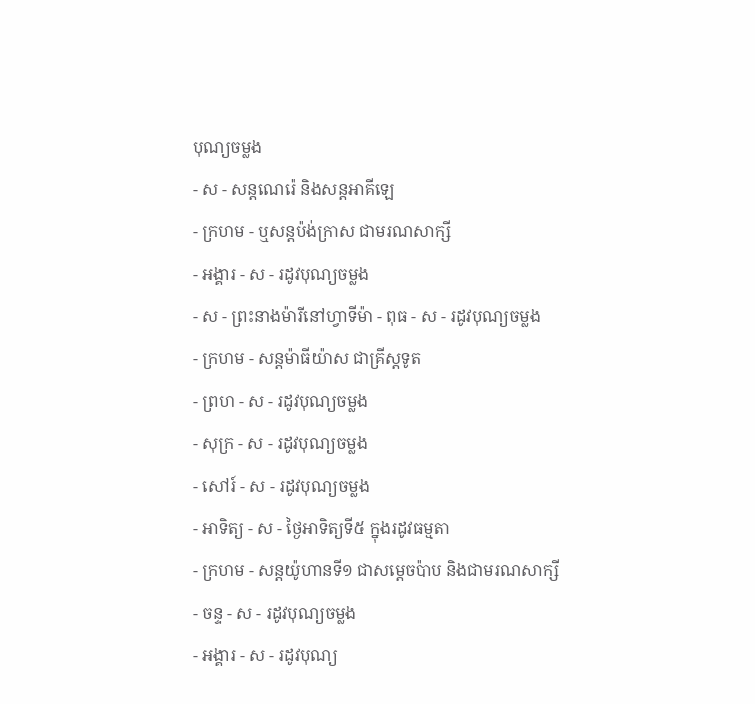បុណ្យចម្លង
- ស - សន្ដណេរ៉េ និងសន្ដអាគីឡេ
- ក្រហម - ឬសន្ដប៉ង់ក្រាស ជាមរណសាក្សី
- អង្គារ - ស - រដូវបុណ្យចម្លង
- ស - ព្រះនាងម៉ារីនៅហ្វាទីម៉ា - ពុធ - ស - រដូវបុណ្យចម្លង
- ក្រហម - សន្ដម៉ាធីយ៉ាស ជាគ្រីស្ដទូត
- ព្រហ - ស - រដូវបុណ្យចម្លង
- សុក្រ - ស - រដូវបុណ្យចម្លង
- សៅរ៍ - ស - រដូវបុណ្យចម្លង
- អាទិត្យ - ស - ថ្ងៃអាទិត្យទី៥ ក្នុងរដូវធម្មតា
- ក្រហម - សន្ដយ៉ូហានទី១ ជាសម្ដេចប៉ាប និងជាមរណសាក្សី
- ចន្ទ - ស - រដូវបុណ្យចម្លង
- អង្គារ - ស - រដូវបុណ្យ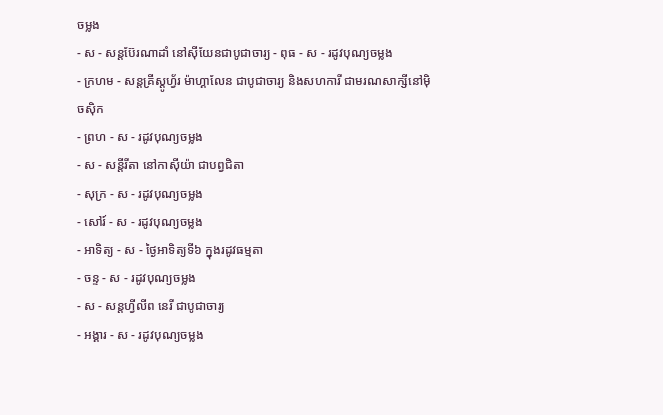ចម្លង
- ស - សន្ដប៊ែរណាដាំ នៅស៊ីយែនជាបូជាចារ្យ - ពុធ - ស - រដូវបុណ្យចម្លង
- ក្រហម - សន្ដគ្រីស្ដូហ្វ័រ ម៉ាហ្គាលែន ជាបូជាចារ្យ និងសហការី ជាមរណសាក្សីនៅម៉ិចស៊ិក
- ព្រហ - ស - រដូវបុណ្យចម្លង
- ស - សន្ដីរីតា នៅកាស៊ីយ៉ា ជាបព្វជិតា
- សុក្រ - ស - រដូវបុណ្យចម្លង
- សៅរ៍ - ស - រដូវបុណ្យចម្លង
- អាទិត្យ - ស - ថ្ងៃអាទិត្យទី៦ ក្នុងរដូវធម្មតា
- ចន្ទ - ស - រដូវបុណ្យចម្លង
- ស - សន្ដហ្វីលីព នេរី ជាបូជាចារ្យ
- អង្គារ - ស - រដូវបុណ្យចម្លង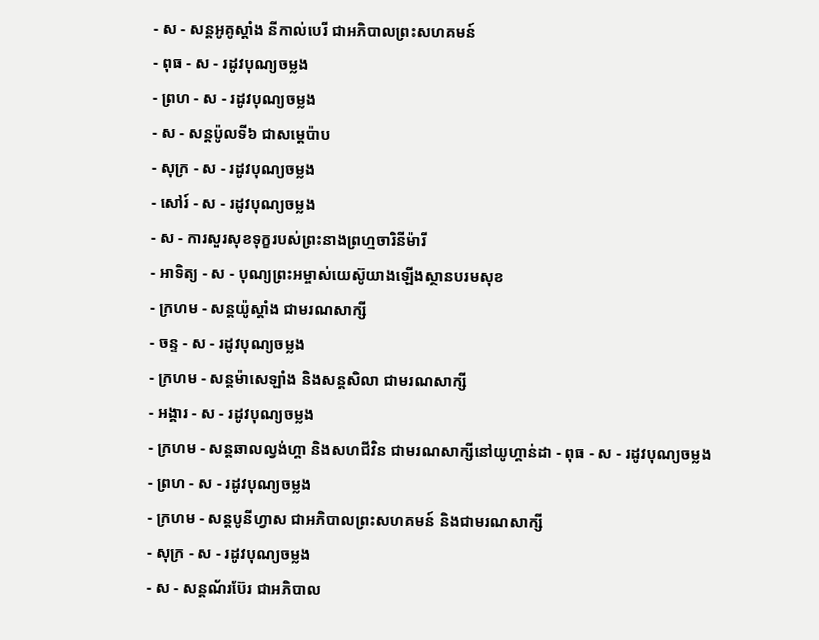- ស - សន្ដអូគូស្ដាំង នីកាល់បេរី ជាអភិបាលព្រះសហគមន៍
- ពុធ - ស - រដូវបុណ្យចម្លង
- ព្រហ - ស - រដូវបុណ្យចម្លង
- ស - សន្ដប៉ូលទី៦ ជាសម្ដេប៉ាប
- សុក្រ - ស - រដូវបុណ្យចម្លង
- សៅរ៍ - ស - រដូវបុណ្យចម្លង
- ស - ការសួរសុខទុក្ខរបស់ព្រះនាងព្រហ្មចារិនីម៉ារី
- អាទិត្យ - ស - បុណ្យព្រះអម្ចាស់យេស៊ូយាងឡើងស្ថានបរមសុខ
- ក្រហម - សន្ដយ៉ូស្ដាំង ជាមរណសាក្សី
- ចន្ទ - ស - រដូវបុណ្យចម្លង
- ក្រហម - សន្ដម៉ាសេឡាំង និងសន្ដសិលា ជាមរណសាក្សី
- អង្គារ - ស - រដូវបុណ្យចម្លង
- ក្រហម - សន្ដឆាលល្វង់ហ្គា និងសហជីវិន ជាមរណសាក្សីនៅយូហ្គាន់ដា - ពុធ - ស - រដូវបុណ្យចម្លង
- ព្រហ - ស - រដូវបុណ្យចម្លង
- ក្រហម - សន្ដបូនីហ្វាស ជាអភិបាលព្រះសហគមន៍ និងជាមរណសាក្សី
- សុក្រ - ស - រដូវបុណ្យចម្លង
- ស - សន្ដណ័រប៊ែរ ជាអភិបាល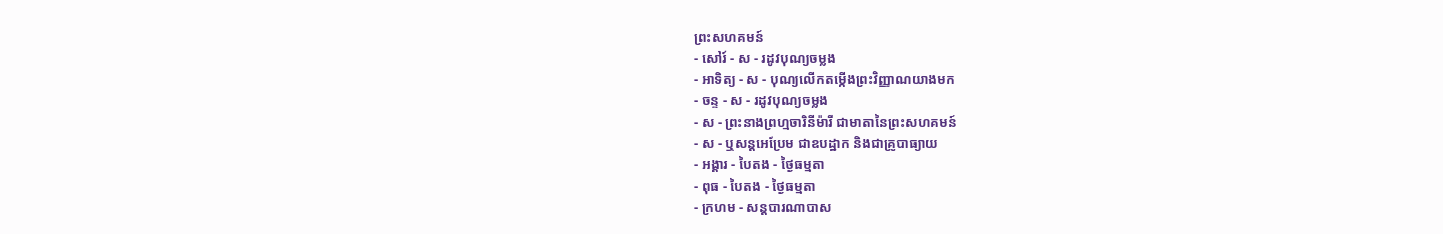ព្រះសហគមន៍
- សៅរ៍ - ស - រដូវបុណ្យចម្លង
- អាទិត្យ - ស - បុណ្យលើកតម្កើងព្រះវិញ្ញាណយាងមក
- ចន្ទ - ស - រដូវបុណ្យចម្លង
- ស - ព្រះនាងព្រហ្មចារិនីម៉ារី ជាមាតានៃព្រះសហគមន៍
- ស - ឬសន្ដអេប្រែម ជាឧបដ្ឋាក និងជាគ្រូបាធ្យាយ
- អង្គារ - បៃតង - ថ្ងៃធម្មតា
- ពុធ - បៃតង - ថ្ងៃធម្មតា
- ក្រហម - សន្ដបារណាបាស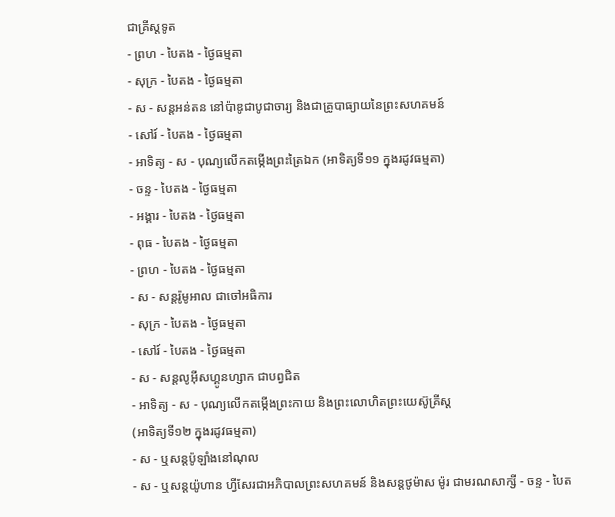ជាគ្រីស្ដទូត
- ព្រហ - បៃតង - ថ្ងៃធម្មតា
- សុក្រ - បៃតង - ថ្ងៃធម្មតា
- ស - សន្ដអន់តន នៅប៉ាឌូជាបូជាចារ្យ និងជាគ្រូបាធ្យាយនៃព្រះសហគមន៍
- សៅរ៍ - បៃតង - ថ្ងៃធម្មតា
- អាទិត្យ - ស - បុណ្យលើកតម្កើងព្រះត្រៃឯក (អាទិត្យទី១១ ក្នុងរដូវធម្មតា)
- ចន្ទ - បៃតង - ថ្ងៃធម្មតា
- អង្គារ - បៃតង - ថ្ងៃធម្មតា
- ពុធ - បៃតង - ថ្ងៃធម្មតា
- ព្រហ - បៃតង - ថ្ងៃធម្មតា
- ស - សន្ដរ៉ូមូអាល ជាចៅអធិការ
- សុក្រ - បៃតង - ថ្ងៃធម្មតា
- សៅរ៍ - បៃតង - ថ្ងៃធម្មតា
- ស - សន្ដលូអ៊ីសហ្គូនហ្សាក ជាបព្វជិត
- អាទិត្យ - ស - បុណ្យលើកតម្កើងព្រះកាយ និងព្រះលោហិតព្រះយេស៊ូគ្រីស្ដ
(អាទិត្យទី១២ ក្នុងរដូវធម្មតា)
- ស - ឬសន្ដប៉ូឡាំងនៅណុល
- ស - ឬសន្ដយ៉ូហាន ហ្វីសែរជាអភិបាលព្រះសហគមន៍ និងសន្ដថូម៉ាស ម៉ូរ ជាមរណសាក្សី - ចន្ទ - បៃត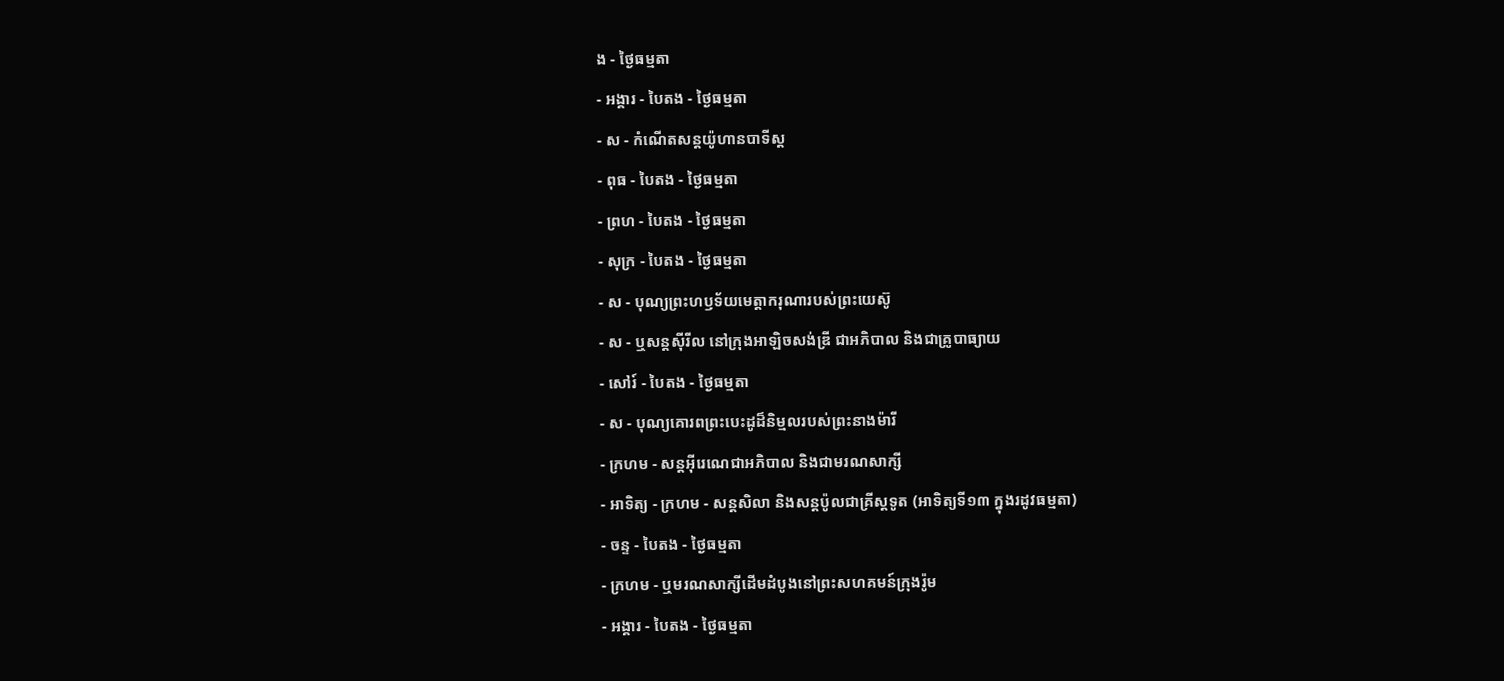ង - ថ្ងៃធម្មតា
- អង្គារ - បៃតង - ថ្ងៃធម្មតា
- ស - កំណើតសន្ដយ៉ូហានបាទីស្ដ
- ពុធ - បៃតង - ថ្ងៃធម្មតា
- ព្រហ - បៃតង - ថ្ងៃធម្មតា
- សុក្រ - បៃតង - ថ្ងៃធម្មតា
- ស - បុណ្យព្រះហឫទ័យមេត្ដាករុណារបស់ព្រះយេស៊ូ
- ស - ឬសន្ដស៊ីរីល នៅក្រុងអាឡិចសង់ឌ្រី ជាអភិបាល និងជាគ្រូបាធ្យាយ
- សៅរ៍ - បៃតង - ថ្ងៃធម្មតា
- ស - បុណ្យគោរពព្រះបេះដូដ៏និម្មលរបស់ព្រះនាងម៉ារី
- ក្រហម - សន្ដអ៊ីរេណេជាអភិបាល និងជាមរណសាក្សី
- អាទិត្យ - ក្រហម - សន្ដសិលា និងសន្ដប៉ូលជាគ្រីស្ដទូត (អាទិត្យទី១៣ ក្នុងរដូវធម្មតា)
- ចន្ទ - បៃតង - ថ្ងៃធម្មតា
- ក្រហម - ឬមរណសាក្សីដើមដំបូងនៅព្រះសហគមន៍ក្រុងរ៉ូម
- អង្គារ - បៃតង - ថ្ងៃធម្មតា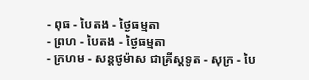- ពុធ - បៃតង - ថ្ងៃធម្មតា
- ព្រហ - បៃតង - ថ្ងៃធម្មតា
- ក្រហម - សន្ដថូម៉ាស ជាគ្រីស្ដទូត - សុក្រ - បៃ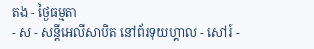តង - ថ្ងៃធម្មតា
- ស - សន្ដីអេលីសាបិត នៅព័រទុយហ្គាល - សៅរ៍ -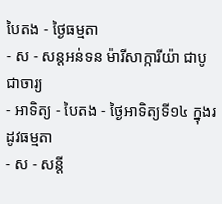បៃតង - ថ្ងៃធម្មតា
- ស - សន្ដអន់ទន ម៉ារីសាក្ការីយ៉ា ជាបូជាចារ្យ
- អាទិត្យ - បៃតង - ថ្ងៃអាទិត្យទី១៤ ក្នុងរដូវធម្មតា
- ស - សន្ដី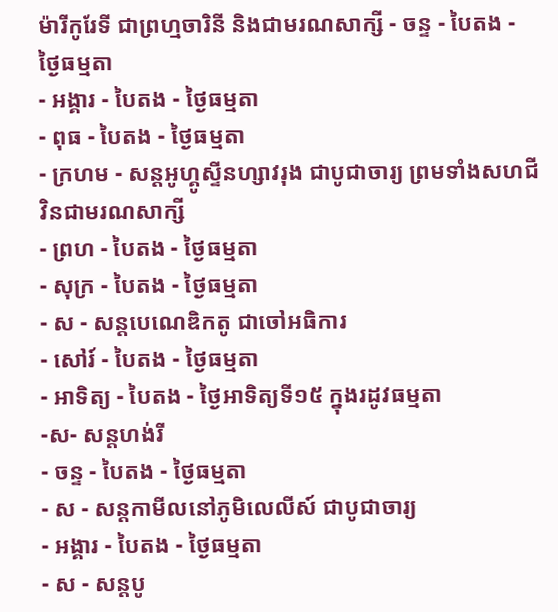ម៉ារីកូរែទី ជាព្រហ្មចារិនី និងជាមរណសាក្សី - ចន្ទ - បៃតង - ថ្ងៃធម្មតា
- អង្គារ - បៃតង - ថ្ងៃធម្មតា
- ពុធ - បៃតង - ថ្ងៃធម្មតា
- ក្រហម - សន្ដអូហ្គូស្ទីនហ្សាវរុង ជាបូជាចារ្យ ព្រមទាំងសហជីវិនជាមរណសាក្សី
- ព្រហ - បៃតង - ថ្ងៃធម្មតា
- សុក្រ - បៃតង - ថ្ងៃធម្មតា
- ស - សន្ដបេណេឌិកតូ ជាចៅអធិការ
- សៅរ៍ - បៃតង - ថ្ងៃធម្មតា
- អាទិត្យ - បៃតង - ថ្ងៃអាទិត្យទី១៥ ក្នុងរដូវធម្មតា
-ស- សន្ដហង់រី
- ចន្ទ - បៃតង - ថ្ងៃធម្មតា
- ស - សន្ដកាមីលនៅភូមិលេលីស៍ ជាបូជាចារ្យ
- អង្គារ - បៃតង - ថ្ងៃធម្មតា
- ស - សន្ដបូ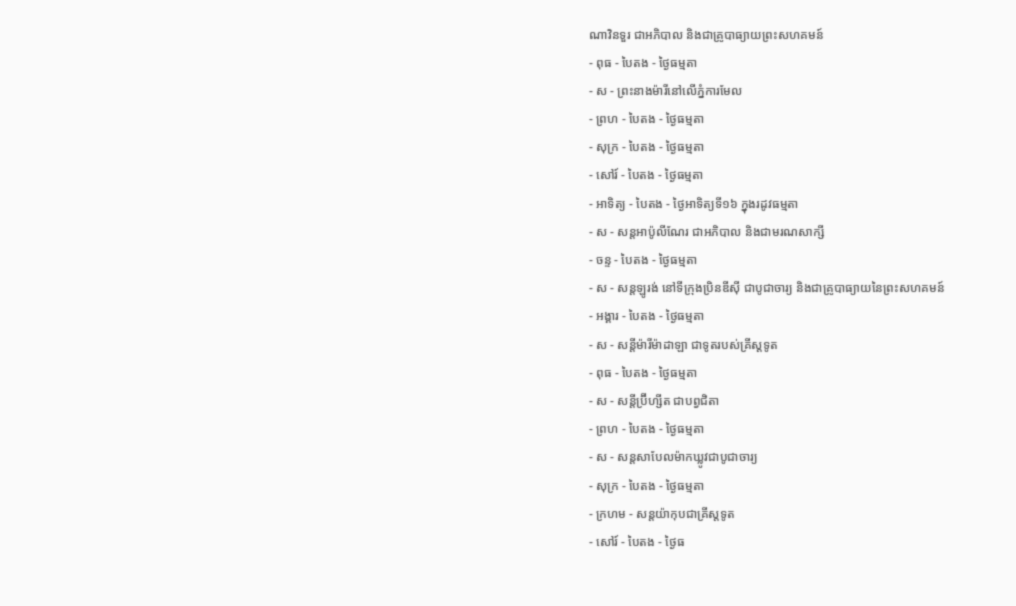ណាវិនទួរ ជាអភិបាល និងជាគ្រូបាធ្យាយព្រះសហគមន៍
- ពុធ - បៃតង - ថ្ងៃធម្មតា
- ស - ព្រះនាងម៉ារីនៅលើភ្នំការមែល
- ព្រហ - បៃតង - ថ្ងៃធម្មតា
- សុក្រ - បៃតង - ថ្ងៃធម្មតា
- សៅរ៍ - បៃតង - ថ្ងៃធម្មតា
- អាទិត្យ - បៃតង - ថ្ងៃអាទិត្យទី១៦ ក្នុងរដូវធម្មតា
- ស - សន្ដអាប៉ូលីណែរ ជាអភិបាល និងជាមរណសាក្សី
- ចន្ទ - បៃតង - ថ្ងៃធម្មតា
- ស - សន្ដឡូរង់ នៅទីក្រុងប្រិនឌីស៊ី ជាបូជាចារ្យ និងជាគ្រូបាធ្យាយនៃព្រះសហគមន៍
- អង្គារ - បៃតង - ថ្ងៃធម្មតា
- ស - សន្ដីម៉ារីម៉ាដាឡា ជាទូតរបស់គ្រីស្ដទូត
- ពុធ - បៃតង - ថ្ងៃធម្មតា
- ស - សន្ដីប្រ៊ីហ្សីត ជាបព្វជិតា
- ព្រហ - បៃតង - ថ្ងៃធម្មតា
- ស - សន្ដសាបែលម៉ាកឃ្លូវជាបូជាចារ្យ
- សុក្រ - បៃតង - ថ្ងៃធម្មតា
- ក្រហម - សន្ដយ៉ាកុបជាគ្រីស្ដទូត
- សៅរ៍ - បៃតង - ថ្ងៃធ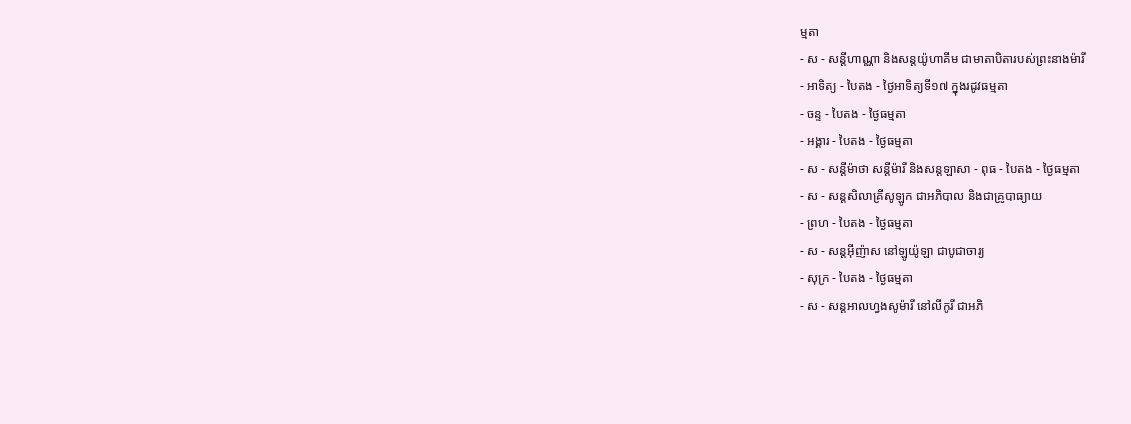ម្មតា
- ស - សន្ដីហាណ្ណា និងសន្ដយ៉ូហាគីម ជាមាតាបិតារបស់ព្រះនាងម៉ារី
- អាទិត្យ - បៃតង - ថ្ងៃអាទិត្យទី១៧ ក្នុងរដូវធម្មតា
- ចន្ទ - បៃតង - ថ្ងៃធម្មតា
- អង្គារ - បៃតង - ថ្ងៃធម្មតា
- ស - សន្ដីម៉ាថា សន្ដីម៉ារី និងសន្ដឡាសា - ពុធ - បៃតង - ថ្ងៃធម្មតា
- ស - សន្ដសិលាគ្រីសូឡូក ជាអភិបាល និងជាគ្រូបាធ្យាយ
- ព្រហ - បៃតង - ថ្ងៃធម្មតា
- ស - សន្ដអ៊ីញ៉ាស នៅឡូយ៉ូឡា ជាបូជាចារ្យ
- សុក្រ - បៃតង - ថ្ងៃធម្មតា
- ស - សន្ដអាលហ្វងសូម៉ារី នៅលីកូរី ជាអភិ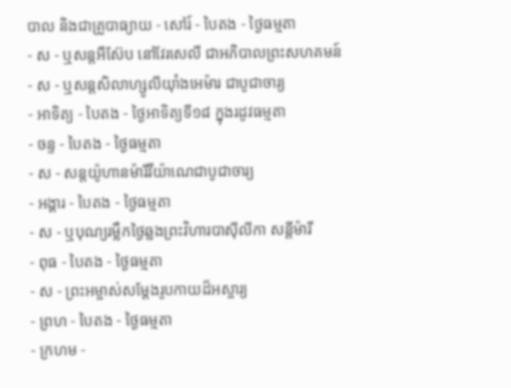បាល និងជាគ្រូបាធ្យាយ - សៅរ៍ - បៃតង - ថ្ងៃធម្មតា
- ស - ឬសន្ដអឺស៊ែប នៅវែរសេលី ជាអភិបាលព្រះសហគមន៍
- ស - ឬសន្ដសិលាហ្សូលីយ៉ាំងអេម៉ារ ជាបូជាចារ្យ
- អាទិត្យ - បៃតង - ថ្ងៃអាទិត្យទី១៨ ក្នុងរដូវធម្មតា
- ចន្ទ - បៃតង - ថ្ងៃធម្មតា
- ស - សន្ដយ៉ូហានម៉ារីវីយ៉ាណេជាបូជាចារ្យ
- អង្គារ - បៃតង - ថ្ងៃធម្មតា
- ស - ឬបុណ្យរម្លឹកថ្ងៃឆ្លងព្រះវិហារបាស៊ីលីកា សន្ដីម៉ារី
- ពុធ - បៃតង - ថ្ងៃធម្មតា
- ស - ព្រះអម្ចាស់សម្ដែងរូបកាយដ៏អស្ចារ្យ
- ព្រហ - បៃតង - ថ្ងៃធម្មតា
- ក្រហម -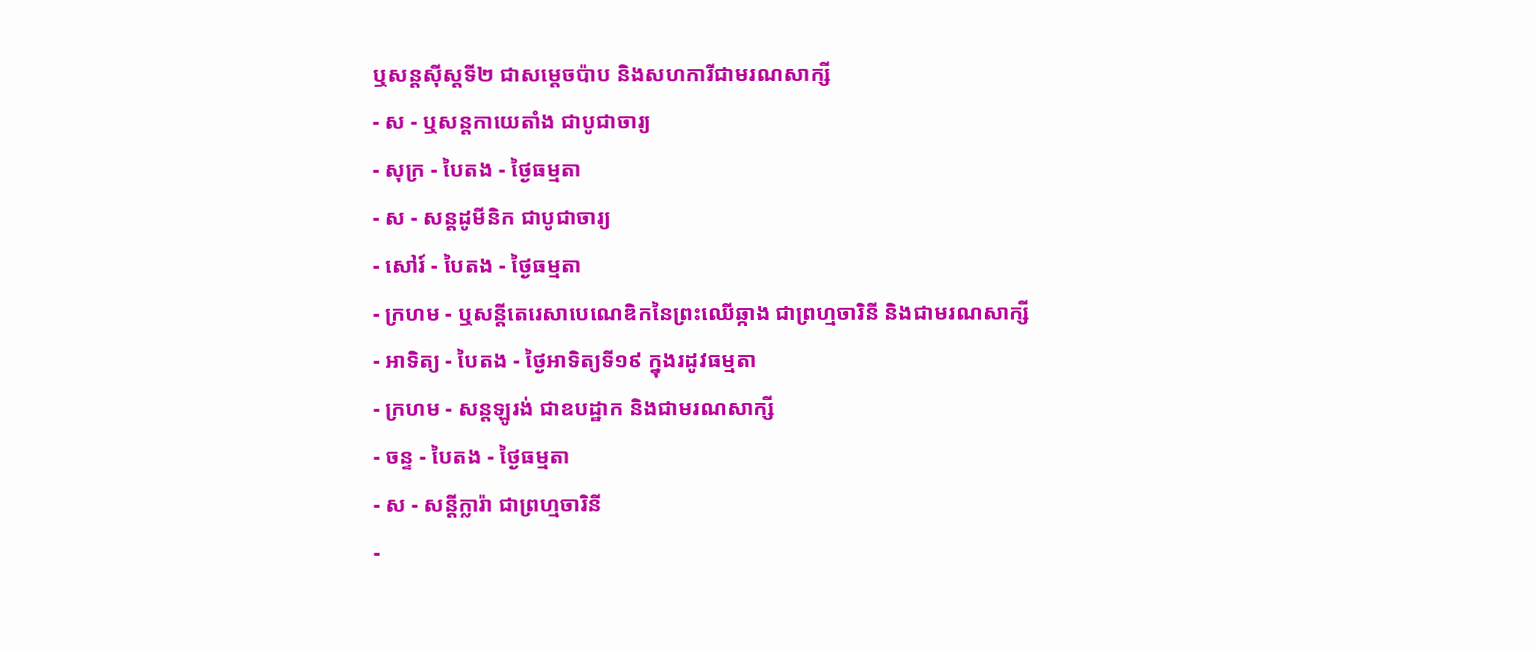ឬសន្ដស៊ីស្ដទី២ ជាសម្ដេចប៉ាប និងសហការីជាមរណសាក្សី
- ស - ឬសន្ដកាយេតាំង ជាបូជាចារ្យ
- សុក្រ - បៃតង - ថ្ងៃធម្មតា
- ស - សន្ដដូមីនិក ជាបូជាចារ្យ
- សៅរ៍ - បៃតង - ថ្ងៃធម្មតា
- ក្រហម - ឬសន្ដីតេរេសាបេណេឌិកនៃព្រះឈើឆ្កាង ជាព្រហ្មចារិនី និងជាមរណសាក្សី
- អាទិត្យ - បៃតង - ថ្ងៃអាទិត្យទី១៩ ក្នុងរដូវធម្មតា
- ក្រហម - សន្ដឡូរង់ ជាឧបដ្ឋាក និងជាមរណសាក្សី
- ចន្ទ - បៃតង - ថ្ងៃធម្មតា
- ស - សន្ដីក្លារ៉ា ជាព្រហ្មចារិនី
-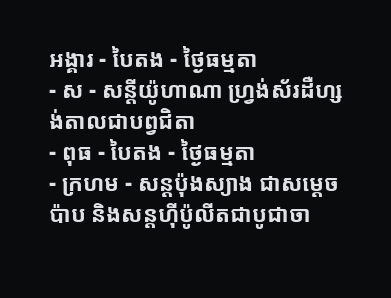អង្គារ - បៃតង - ថ្ងៃធម្មតា
- ស - សន្ដីយ៉ូហាណា ហ្វ្រង់ស័រដឺហ្សង់តាលជាបព្វជិតា
- ពុធ - បៃតង - ថ្ងៃធម្មតា
- ក្រហម - សន្ដប៉ុងស្យាង ជាសម្ដេចប៉ាប និងសន្ដហ៊ីប៉ូលីតជាបូជាចា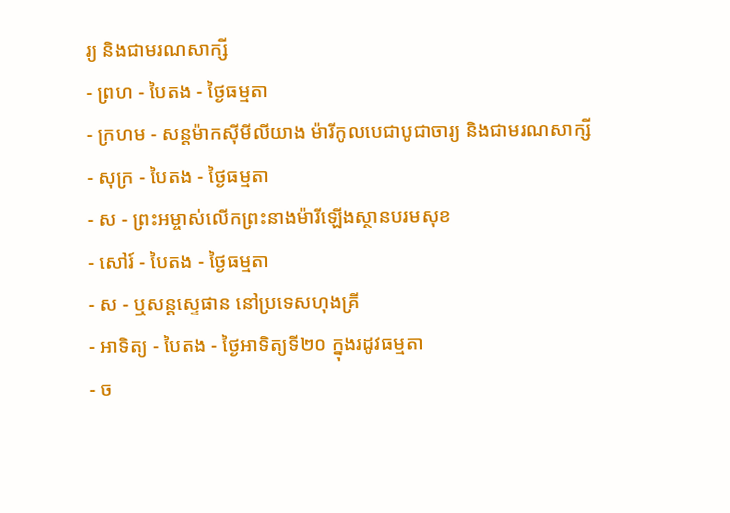រ្យ និងជាមរណសាក្សី
- ព្រហ - បៃតង - ថ្ងៃធម្មតា
- ក្រហម - សន្ដម៉ាកស៊ីមីលីយាង ម៉ារីកូលបេជាបូជាចារ្យ និងជាមរណសាក្សី
- សុក្រ - បៃតង - ថ្ងៃធម្មតា
- ស - ព្រះអម្ចាស់លើកព្រះនាងម៉ារីឡើងស្ថានបរមសុខ
- សៅរ៍ - បៃតង - ថ្ងៃធម្មតា
- ស - ឬសន្ដស្ទេផាន នៅប្រទេសហុងគ្រី
- អាទិត្យ - បៃតង - ថ្ងៃអាទិត្យទី២០ ក្នុងរដូវធម្មតា
- ច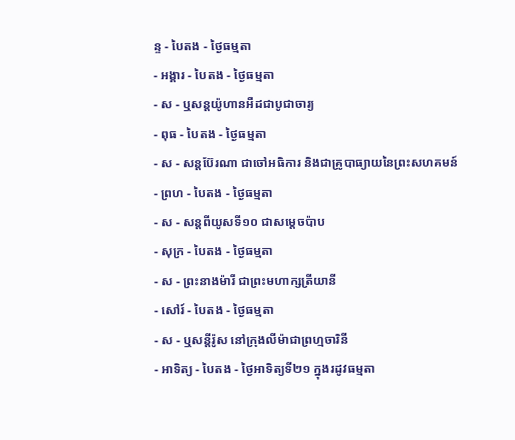ន្ទ - បៃតង - ថ្ងៃធម្មតា
- អង្គារ - បៃតង - ថ្ងៃធម្មតា
- ស - ឬសន្ដយ៉ូហានអឺដជាបូជាចារ្យ
- ពុធ - បៃតង - ថ្ងៃធម្មតា
- ស - សន្ដប៊ែរណា ជាចៅអធិការ និងជាគ្រូបាធ្យាយនៃព្រះសហគមន៍
- ព្រហ - បៃតង - ថ្ងៃធម្មតា
- ស - សន្ដពីយូសទី១០ ជាសម្ដេចប៉ាប
- សុក្រ - បៃតង - ថ្ងៃធម្មតា
- ស - ព្រះនាងម៉ារី ជាព្រះមហាក្សត្រីយានី
- សៅរ៍ - បៃតង - ថ្ងៃធម្មតា
- ស - ឬសន្ដីរ៉ូស នៅក្រុងលីម៉ាជាព្រហ្មចារិនី
- អាទិត្យ - បៃតង - ថ្ងៃអាទិត្យទី២១ ក្នុងរដូវធម្មតា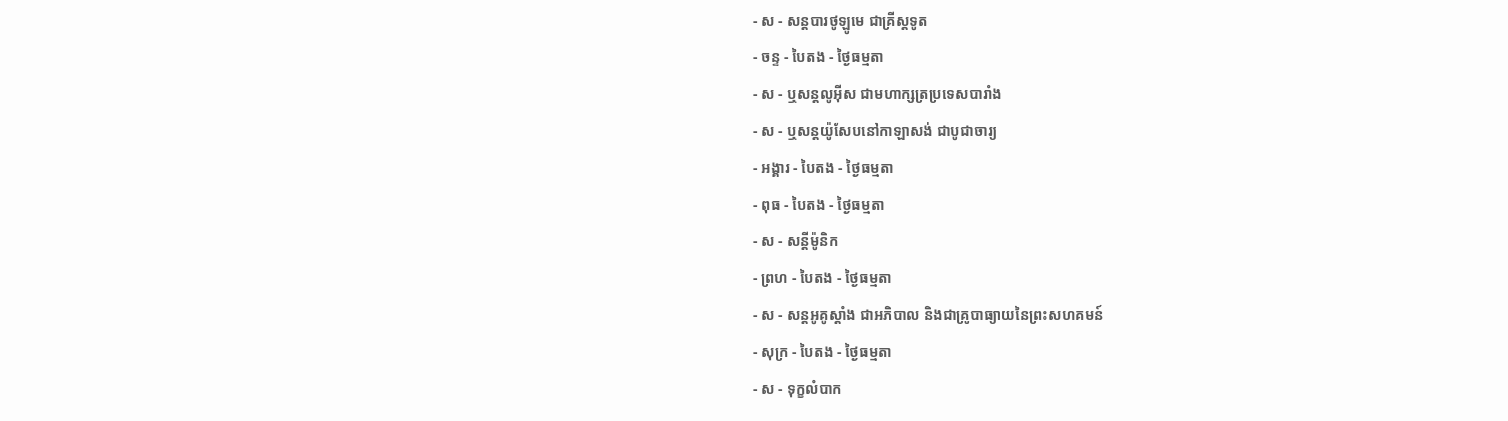- ស - សន្ដបារថូឡូមេ ជាគ្រីស្ដទូត
- ចន្ទ - បៃតង - ថ្ងៃធម្មតា
- ស - ឬសន្ដលូអ៊ីស ជាមហាក្សត្រប្រទេសបារាំង
- ស - ឬសន្ដយ៉ូសែបនៅកាឡាសង់ ជាបូជាចារ្យ
- អង្គារ - បៃតង - ថ្ងៃធម្មតា
- ពុធ - បៃតង - ថ្ងៃធម្មតា
- ស - សន្ដីម៉ូនិក
- ព្រហ - បៃតង - ថ្ងៃធម្មតា
- ស - សន្ដអូគូស្ដាំង ជាអភិបាល និងជាគ្រូបាធ្យាយនៃព្រះសហគមន៍
- សុក្រ - បៃតង - ថ្ងៃធម្មតា
- ស - ទុក្ខលំបាក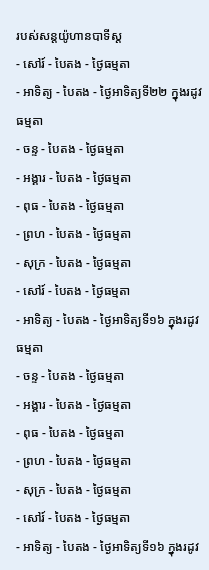របស់សន្ដយ៉ូហានបាទីស្ដ
- សៅរ៍ - បៃតង - ថ្ងៃធម្មតា
- អាទិត្យ - បៃតង - ថ្ងៃអាទិត្យទី២២ ក្នុងរដូវធម្មតា
- ចន្ទ - បៃតង - ថ្ងៃធម្មតា
- អង្គារ - បៃតង - ថ្ងៃធម្មតា
- ពុធ - បៃតង - ថ្ងៃធម្មតា
- ព្រហ - បៃតង - ថ្ងៃធម្មតា
- សុក្រ - បៃតង - ថ្ងៃធម្មតា
- សៅរ៍ - បៃតង - ថ្ងៃធម្មតា
- អាទិត្យ - បៃតង - ថ្ងៃអាទិត្យទី១៦ ក្នុងរដូវធម្មតា
- ចន្ទ - បៃតង - ថ្ងៃធម្មតា
- អង្គារ - បៃតង - ថ្ងៃធម្មតា
- ពុធ - បៃតង - ថ្ងៃធម្មតា
- ព្រហ - បៃតង - ថ្ងៃធម្មតា
- សុក្រ - បៃតង - ថ្ងៃធម្មតា
- សៅរ៍ - បៃតង - ថ្ងៃធម្មតា
- អាទិត្យ - បៃតង - ថ្ងៃអាទិត្យទី១៦ ក្នុងរដូវ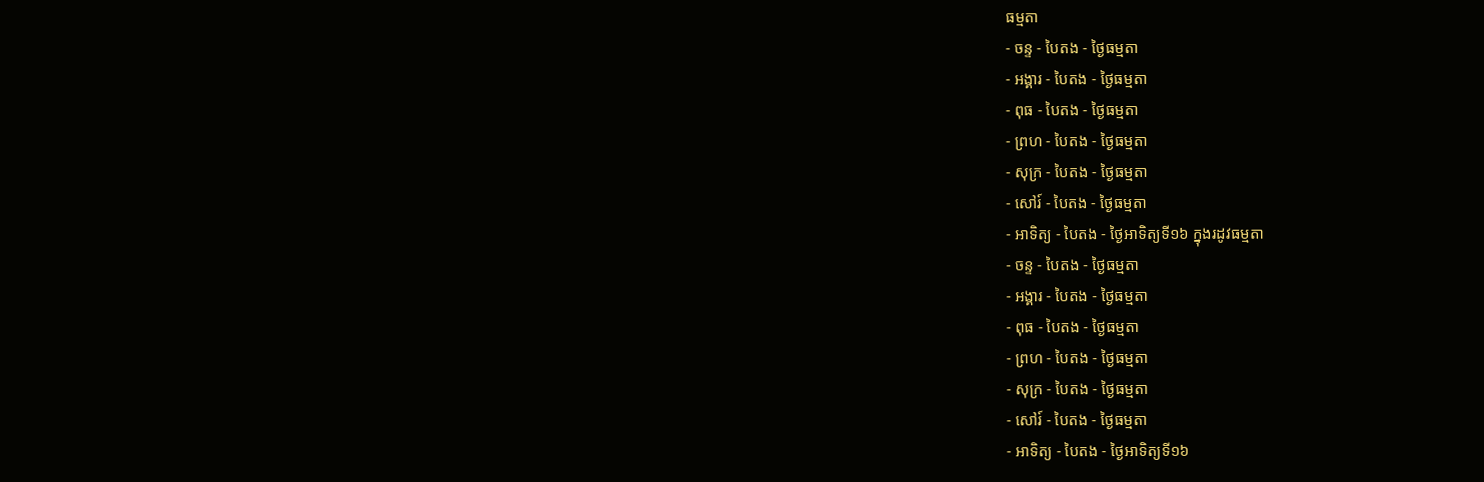ធម្មតា
- ចន្ទ - បៃតង - ថ្ងៃធម្មតា
- អង្គារ - បៃតង - ថ្ងៃធម្មតា
- ពុធ - បៃតង - ថ្ងៃធម្មតា
- ព្រហ - បៃតង - ថ្ងៃធម្មតា
- សុក្រ - បៃតង - ថ្ងៃធម្មតា
- សៅរ៍ - បៃតង - ថ្ងៃធម្មតា
- អាទិត្យ - បៃតង - ថ្ងៃអាទិត្យទី១៦ ក្នុងរដូវធម្មតា
- ចន្ទ - បៃតង - ថ្ងៃធម្មតា
- អង្គារ - បៃតង - ថ្ងៃធម្មតា
- ពុធ - បៃតង - ថ្ងៃធម្មតា
- ព្រហ - បៃតង - ថ្ងៃធម្មតា
- សុក្រ - បៃតង - ថ្ងៃធម្មតា
- សៅរ៍ - បៃតង - ថ្ងៃធម្មតា
- អាទិត្យ - បៃតង - ថ្ងៃអាទិត្យទី១៦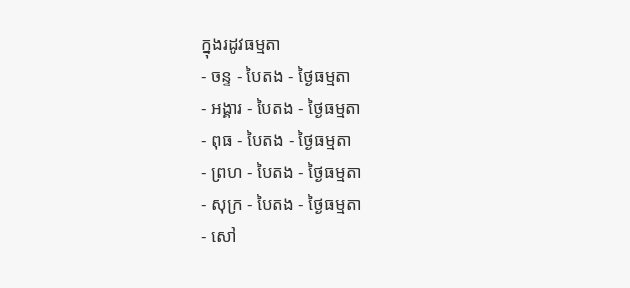ក្នុងរដូវធម្មតា
- ចន្ទ - បៃតង - ថ្ងៃធម្មតា
- អង្គារ - បៃតង - ថ្ងៃធម្មតា
- ពុធ - បៃតង - ថ្ងៃធម្មតា
- ព្រហ - បៃតង - ថ្ងៃធម្មតា
- សុក្រ - បៃតង - ថ្ងៃធម្មតា
- សៅ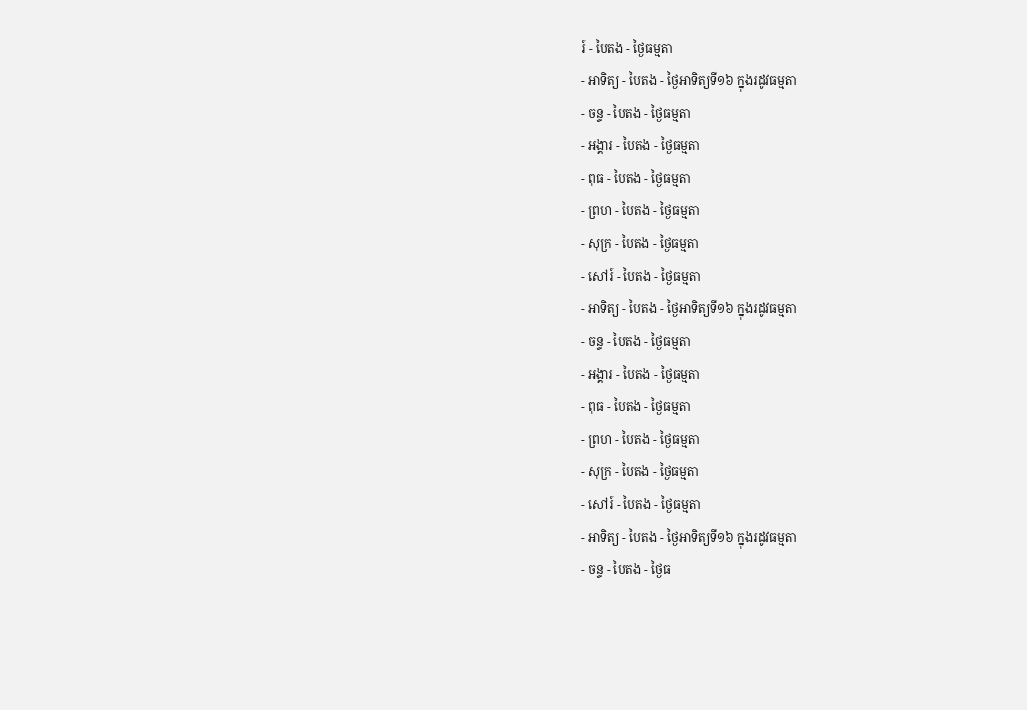រ៍ - បៃតង - ថ្ងៃធម្មតា
- អាទិត្យ - បៃតង - ថ្ងៃអាទិត្យទី១៦ ក្នុងរដូវធម្មតា
- ចន្ទ - បៃតង - ថ្ងៃធម្មតា
- អង្គារ - បៃតង - ថ្ងៃធម្មតា
- ពុធ - បៃតង - ថ្ងៃធម្មតា
- ព្រហ - បៃតង - ថ្ងៃធម្មតា
- សុក្រ - បៃតង - ថ្ងៃធម្មតា
- សៅរ៍ - បៃតង - ថ្ងៃធម្មតា
- អាទិត្យ - បៃតង - ថ្ងៃអាទិត្យទី១៦ ក្នុងរដូវធម្មតា
- ចន្ទ - បៃតង - ថ្ងៃធម្មតា
- អង្គារ - បៃតង - ថ្ងៃធម្មតា
- ពុធ - បៃតង - ថ្ងៃធម្មតា
- ព្រហ - បៃតង - ថ្ងៃធម្មតា
- សុក្រ - បៃតង - ថ្ងៃធម្មតា
- សៅរ៍ - បៃតង - ថ្ងៃធម្មតា
- អាទិត្យ - បៃតង - ថ្ងៃអាទិត្យទី១៦ ក្នុងរដូវធម្មតា
- ចន្ទ - បៃតង - ថ្ងៃធ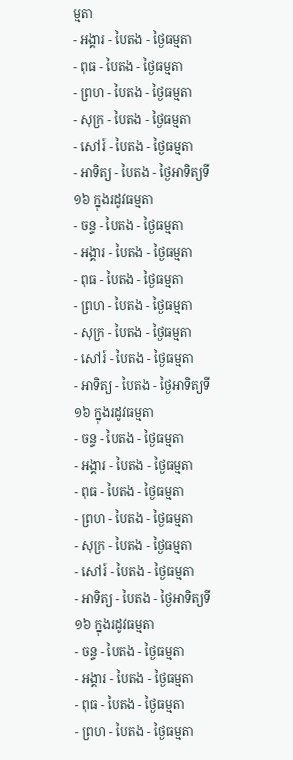ម្មតា
- អង្គារ - បៃតង - ថ្ងៃធម្មតា
- ពុធ - បៃតង - ថ្ងៃធម្មតា
- ព្រហ - បៃតង - ថ្ងៃធម្មតា
- សុក្រ - បៃតង - ថ្ងៃធម្មតា
- សៅរ៍ - បៃតង - ថ្ងៃធម្មតា
- អាទិត្យ - បៃតង - ថ្ងៃអាទិត្យទី១៦ ក្នុងរដូវធម្មតា
- ចន្ទ - បៃតង - ថ្ងៃធម្មតា
- អង្គារ - បៃតង - ថ្ងៃធម្មតា
- ពុធ - បៃតង - ថ្ងៃធម្មតា
- ព្រហ - បៃតង - ថ្ងៃធម្មតា
- សុក្រ - បៃតង - ថ្ងៃធម្មតា
- សៅរ៍ - បៃតង - ថ្ងៃធម្មតា
- អាទិត្យ - បៃតង - ថ្ងៃអាទិត្យទី១៦ ក្នុងរដូវធម្មតា
- ចន្ទ - បៃតង - ថ្ងៃធម្មតា
- អង្គារ - បៃតង - ថ្ងៃធម្មតា
- ពុធ - បៃតង - ថ្ងៃធម្មតា
- ព្រហ - បៃតង - ថ្ងៃធម្មតា
- សុក្រ - បៃតង - ថ្ងៃធម្មតា
- សៅរ៍ - បៃតង - ថ្ងៃធម្មតា
- អាទិត្យ - បៃតង - ថ្ងៃអាទិត្យទី១៦ ក្នុងរដូវធម្មតា
- ចន្ទ - បៃតង - ថ្ងៃធម្មតា
- អង្គារ - បៃតង - ថ្ងៃធម្មតា
- ពុធ - បៃតង - ថ្ងៃធម្មតា
- ព្រហ - បៃតង - ថ្ងៃធម្មតា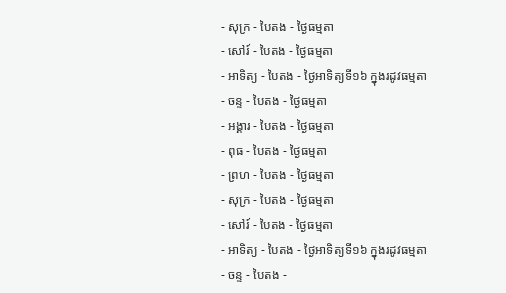- សុក្រ - បៃតង - ថ្ងៃធម្មតា
- សៅរ៍ - បៃតង - ថ្ងៃធម្មតា
- អាទិត្យ - បៃតង - ថ្ងៃអាទិត្យទី១៦ ក្នុងរដូវធម្មតា
- ចន្ទ - បៃតង - ថ្ងៃធម្មតា
- អង្គារ - បៃតង - ថ្ងៃធម្មតា
- ពុធ - បៃតង - ថ្ងៃធម្មតា
- ព្រហ - បៃតង - ថ្ងៃធម្មតា
- សុក្រ - បៃតង - ថ្ងៃធម្មតា
- សៅរ៍ - បៃតង - ថ្ងៃធម្មតា
- អាទិត្យ - បៃតង - ថ្ងៃអាទិត្យទី១៦ ក្នុងរដូវធម្មតា
- ចន្ទ - បៃតង -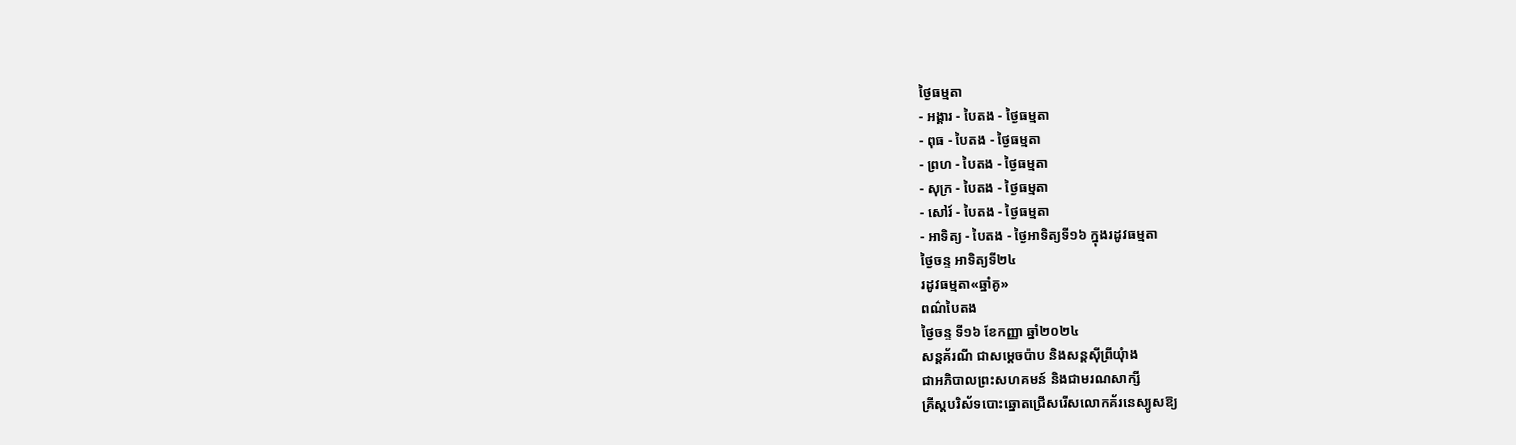ថ្ងៃធម្មតា
- អង្គារ - បៃតង - ថ្ងៃធម្មតា
- ពុធ - បៃតង - ថ្ងៃធម្មតា
- ព្រហ - បៃតង - ថ្ងៃធម្មតា
- សុក្រ - បៃតង - ថ្ងៃធម្មតា
- សៅរ៍ - បៃតង - ថ្ងៃធម្មតា
- អាទិត្យ - បៃតង - ថ្ងៃអាទិត្យទី១៦ ក្នុងរដូវធម្មតា
ថ្ងៃចន្ទ អាទិត្យទី២៤
រដូវធម្មតា«ឆ្នាំគូ»
ពណ៌បៃតង
ថ្ងៃចន្ទ ទី១៦ ខែកញ្ញា ឆ្នាំ២០២៤
សន្តគ័រណី ជាសម្ដេចប៉ាប និងសន្តស៊ីព្រីយុំាង
ជាអភិបាលព្រះសហគមន៍ និងជាមរណសាក្សី
គ្រីស្តបរិស័ទបោះឆ្នោតជ្រើសរើសលោកគ័រនេស្យូសឱ្យ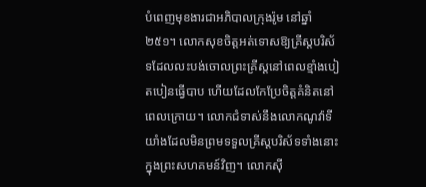បំពេញមុខងារជាអភិបាលក្រុងរ៉ូម នៅឆ្នាំ ២៥១។ លោកសុខចិត្តអត់ទោសឱ្យគ្រីស្តបរិស័ទដែលលះបង់ចោលព្រះគ្រីស្តនៅពេលខ្មាំងបៀតបៀនធ្វើបាប ហើយដែលកែប្រែចិត្តគំនិតនៅពេលក្រោយ។ លោកជំទាស់នឹងលោកណូវ៉ាទីយាំងដែលមិនព្រមទទួលគ្រីស្តបរិស័ទទាំងនោះក្នុងព្រះសហគមន៍វិញ។ លោកស៊ី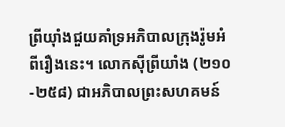ព្រីយ៉ាំងជួយគាំទ្រអភិបាលក្រុងរ៉ូមអំពីរឿងនេះ។ លោកស៊ីព្រីយាំង (២១០-២៥៨) ជាអភិបាលព្រះសហគមន៍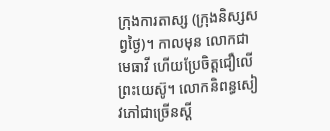ក្រុងការតាស្ស (ក្រុងនិស្សសព្វថ្ងៃ)។ កាលមុន លោកជាមេធាវី ហើយប្រែចិត្តជឿលើព្រះយេស៊ូ។ លោកនិពន្ធសៀវភៅជាច្រើនស្តី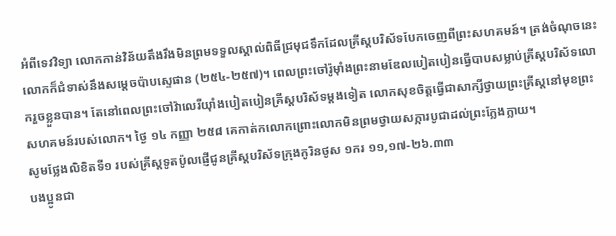អំពីទេវវិទ្យា លោកកាន់វិន័យតឹងរឹងមិនព្រមទទួលស្គាល់ពិធីជ្រមុជទឹកដែលគ្រីស្តបរិស័ទបែកចេញពីព្រះសហគមន៍។ ត្រង់ចំណុចនេះ លោកក៏ជំទាស់នឹងសម្តេចប៉ាបស្ទេផាន (២៥៤-២៥៧)។ ពេលព្រះចៅរ៉ូម៉ាំងព្រះនាមឌែលបៀតបៀនធ្វើបាបសម្លាប់គ្រីស្តបរិស័ទលោករួចខ្លួនបាន។ តែនៅពេលព្រះចៅវ៉ាលេរីយ៉ាំងបៀតបៀនគ្រីស្តបរិស័ទម្តងទៀត លោកសុខចិត្តធ្វើជាសាក្សីថ្វាយព្រះគ្រីស្តនៅមុខព្រះសហគមន៍របស់លោក។ ថ្ងៃ ១៤ កញ្ញា ២៥៨ គេកាត់កលោកព្រោះលោកមិនព្រមថ្វាយសក្ការបូជាដល់ព្រះក្លែងក្លាយ។
សូមថ្លែងលិខិតទី១ របស់គ្រីស្ដទូតប៉ូលផ្ញើជូនគ្រីស្ដបរិស័ទក្រុងកូរិនថូស ១ករ ១១,១៧-២៦.៣៣
បងប្អូនជា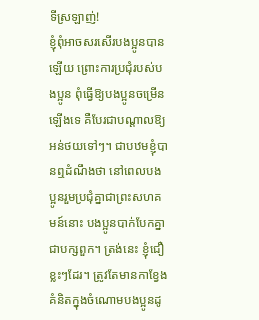ទីស្រឡាញ់!
ខ្ញុំពុំអាចសរសើរបងប្អូនបានឡើយ ព្រោះការប្រជុំរបស់បងប្អូន ពុំធើ្វឱ្យបងប្អូនចម្រើនឡើងទេ គឺបែរជាបណ្ដាលឱ្យអន់ថយទៅៗ។ ជាបឋមខ្ញុំបានឮដំណឹងថា នៅពេលបងប្អូនរួមប្រជុំគ្នាជាព្រះសហគមន៍នោះ បងប្អូនបាក់បែកគ្នាជាបក្សពួក។ ត្រង់នេះ ខ្ញុំជឿខ្លះៗដែរ។ ត្រូវតែមានកាខ្វែងគំនិតក្នុងចំណោមបងប្អូនដូ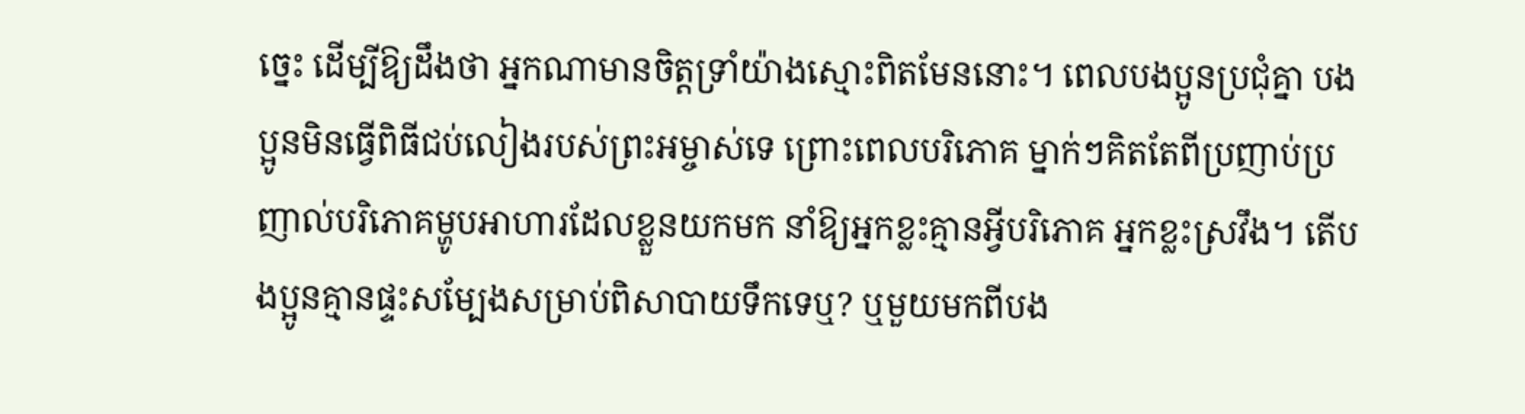ច្នេះ ដើម្បីឱ្យដឹងថា អ្នកណាមានចិត្តទ្រាំយ៉ាងស្មោះពិតមែននោះ។ ពេលបងប្អូនប្រជុំគ្នា បងប្អូនមិនធើ្វពិធីជប់លៀងរបស់ព្រះអម្ចាស់ទេ ព្រោះពេលបរិភោគ ម្នាក់ៗគិតតែពីប្រញាប់ប្រញាល់បរិភោគម្ហូបអាហារដែលខ្លួនយកមក នាំឱ្យអ្នកខ្លះគ្មានអ្វីបរិភោគ អ្នកខ្លះស្រវឹង។ តើបងប្អូនគ្មានផ្ទះសម្បែងសម្រាប់ពិសាបាយទឹកទេឬ? ឬមួយមកពីបង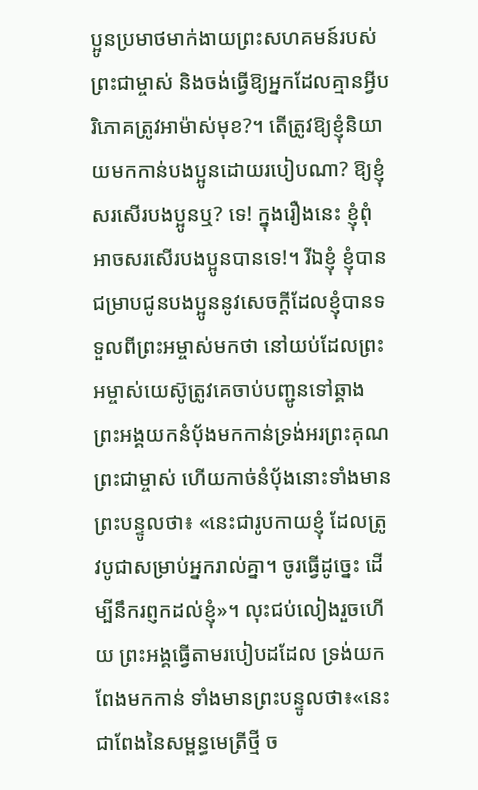ប្អូនប្រមាថមាក់ងាយព្រះសហគមន៍របស់ព្រះជាម្ចាស់ និងចង់ធើ្វឱ្យអ្នកដែលគ្មានអ្វីបរិភោគត្រូវអាម៉ាស់មុខ?។ តើត្រូវឱ្យខ្ញុំនិយាយមកកាន់បងប្អូនដោយរបៀបណា? ឱ្យខ្ញុំសរសើរបងប្អូនឬ? ទេ! ក្នុងរឿងនេះ ខ្ញុំពុំអាចសរសើរបងប្អូនបានទេ!។ រីឯខ្ញុំ ខ្ញុំបានជម្រាបជូនបងប្អូននូវសេចក្ដីដែលខ្ញុំបានទទួលពីព្រះអម្ចាស់មកថា នៅយប់ដែលព្រះអម្ចាស់យេស៊ូត្រូវគេចាប់បញ្ជូនទៅឆ្គាង ព្រះអង្គយកនំប័ុងមកកាន់ទ្រង់អរព្រះគុណព្រះជាម្ចាស់ ហើយកាច់នំប័ុងនោះទាំងមានព្រះបន្ទូលថា៖ «នេះជារូបកាយខ្ញុំ ដែលត្រូវបូជាសម្រាប់អ្នករាល់គ្នា។ ចូរធើ្វដូច្នេះ ដើម្បីនឹករព្ញកដល់ខ្ញុំ»។ លុះជប់លៀងរួចហើយ ព្រះអង្គធើ្វតាមរបៀបដដែល ទ្រង់យកពែងមកកាន់ ទាំងមានព្រះបន្ទូលថា៖«នេះជាពែងនៃសម្ពន្ធមេត្រីថ្មី ច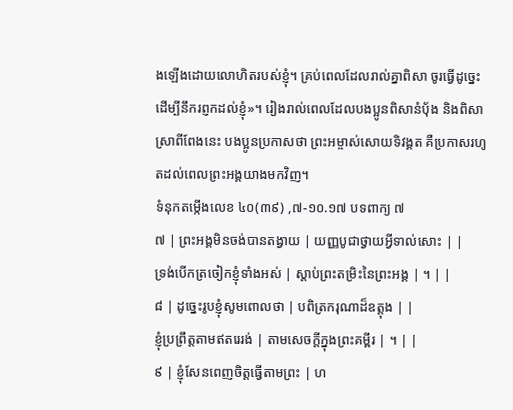ងឡើងដោយលោហិតរបស់ខ្ញុំ។ គ្រប់ពេលដែលរាល់គ្នាពិសា ចូរធើ្វដូច្នេះ ដើម្បីនឹករព្ញកដល់ខ្ញុំ»។ រៀងរាល់ពេលដែលបងប្អូនពិសានំប័ុង និងពិសាស្រាពីពែងនេះ បងប្អូនប្រកាសថា ព្រះអម្ចាស់សោយទិវង្គត គឺប្រកាសរហូតដល់ពេលព្រះអង្គយាងមកវិញ។
ទំនុកតម្កើងលេខ ៤០(៣៩) ,៧-១០.១៧ បទពាក្យ ៧
៧ | ព្រះអង្គមិនចង់បានតង្វាយ | យញ្ញបូជាថ្វាយអ្វីទាល់សោះ | |
ទ្រង់បើកត្រចៀកខ្ញុំទាំងអស់ | ស្ដាប់ព្រះតម្រិះនៃព្រះអង្គ | ។ | |
៨ | ដូច្នេះរូបខ្ញុំសូមពោលថា | បពិត្រករុណាដ៏ឧត្តុង | |
ខ្ញុំប្រព្រឹត្តតាមឥតរេរង់ | តាមសេចក្ដីក្នុងព្រះគម្ពីរ | ។ | |
៩ | ខ្ញុំសែនពេញចិត្តធើ្វតាមព្រះ | ហ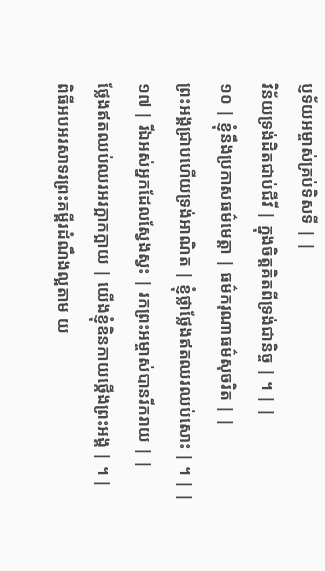ប្ញទ័យអម្ចាស់គ្រប់ទិសទី | |
វិន័យទ្រង់ដិតជាប់ជីវី | ក្នុងចិត្តគិតពីទ្រង់ជានិច្ច | ។ | |
១០ | ខ្ញុំនឹងប្រកាសធម៌មេត្តា | ធម៌ករុណាធម៌សុចរិត | |
ព្រះអង្គជ្រាបហើយទ្រង់អាណិត | ខ្ញុំថ្លាថ្លែងឥតឈរឈប់សោះ | ។ | |
១៧ | រីឯអស់អ្នកដែលស្វែងស្វះ | រកព្រះអម្ចាស់បានរីករាយ | |
ថ្លែងឥតឈប់ឈរអរក្អាកក្អាយ | យើងខ្ញុំឧិនកាយថ្កើងព្រះអង្គ | ។ |
ពិធីអបអរសាទរព្រះគម្ពីរដំណឹងល្អតាម យ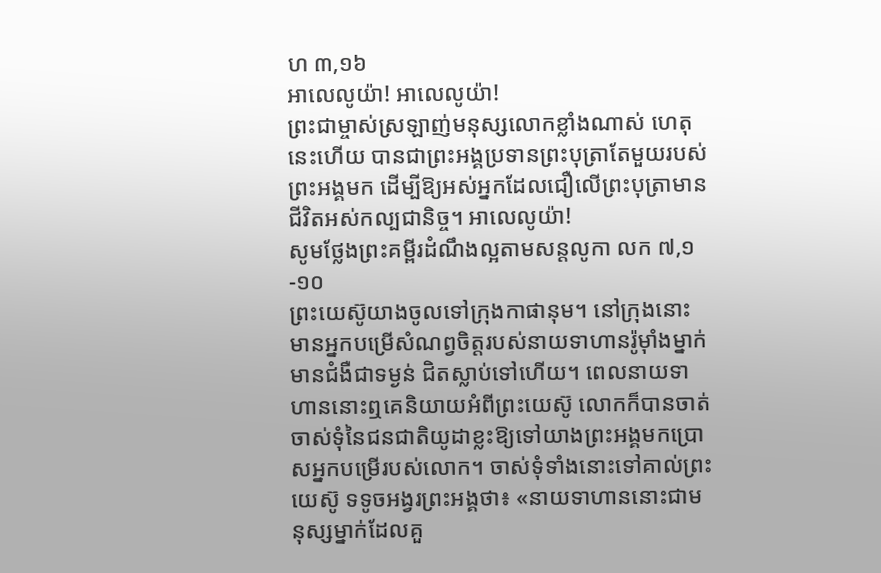ហ ៣,១៦
អាលេលូយ៉ា! អាលេលូយ៉ា!
ព្រះជាម្ចាស់ស្រឡាញ់មនុស្សលោកខ្លាំងណាស់ ហេតុនេះហើយ បានជាព្រះអង្គប្រទានព្រះបុត្រាតែមួយរបស់ព្រះអង្គមក ដើម្បីឱ្យអស់អ្នកដែលជឿលើព្រះបុត្រាមានជីវិតអស់កល្បជានិច្ច។ អាលេលូយ៉ា!
សូមថ្លែងព្រះគម្ពីរដំណឹងល្អតាមសន្តលូកា លក ៧,១-១០
ព្រះយេស៊ូយាងចូលទៅក្រុងកាផានុម។ នៅក្រុងនោះ មានអ្នកបម្រើសំណព្វចិត្តរបស់នាយទាហានរ៉ូម៉ាំងម្នាក់មានជំងឺជាទម្ងន់ ជិតស្លាប់ទៅហើយ។ ពេលនាយទាហាននោះឮគេនិយាយអំពីព្រះយេស៊ូ លោកក៏បានចាត់ចាស់ទុំនៃជនជាតិយូដាខ្លះឱ្យទៅយាងព្រះអង្គមកប្រោសអ្នកបម្រើរបស់លោក។ ចាស់ទុំទាំងនោះទៅគាល់ព្រះយេស៊ូ ទទូចអង្វរព្រះអង្គថា៖ «នាយទាហាននោះជាមនុស្សម្នាក់ដែលគួ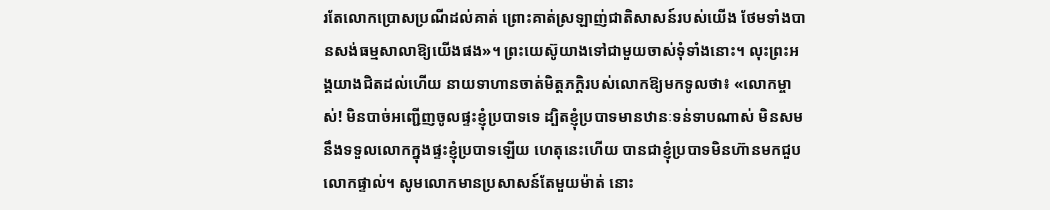រតែលោកប្រោសប្រណីដល់គាត់ ព្រោះគាត់ស្រឡាញ់ជាតិសាសន៍របស់យើង ថែមទាំងបានសង់ធម្មសាលាឱ្យយើងផង»។ ព្រះយេស៊ូយាងទៅជាមួយចាស់ទុំទាំងនោះ។ លុះព្រះអង្គយាងជិតដល់ហើយ នាយទាហានចាត់មិត្តភក្ដិរបស់លោកឱ្យមកទូលថា៖ «លោកម្ចាស់! មិនបាច់អញ្ជើញចូលផ្ទះខ្ញុំប្របាទទេ ដ្បិតខ្ញុំប្របាទមានឋានៈទន់ទាបណាស់ មិនសមនឹងទទួលលោកក្នុងផ្ទះខ្ញុំប្របាទឡើយ ហេតុនេះហើយ បានជាខ្ញុំប្របាទមិនហ៊ានមកជួបលោកផ្ទាល់។ សូមលោកមានប្រសាសន៍តែមួយម៉ាត់ នោះ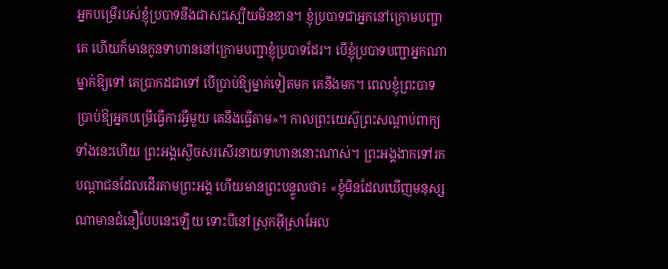អ្នកបម្រើរបស់ខ្ញុំប្របាទនឹងជាសះស្បើយមិនខាន។ ខ្ញុំប្របាទជាអ្នកនៅក្រោមបញ្ជាគេ ហើយក៏មានកូនទាហាននៅក្រោមបញ្ជាខ្ញុំប្របាទដែរ។ បើខ្ញុំប្របាទបញ្ជាអ្នកណាម្នាក់ឱ្យទៅ គេប្រាកដជាទៅ បើប្រាប់ឱ្យម្នាក់ទៀតមក គេនឹងមក។ ពេលខ្ញុំព្រះបាទប្រាប់ឱ្យអ្នកបម្រើធើ្វការអ្វីមួយ គេនឹងធើ្វតាម»។ កាលព្រះយេស៊ូព្រះសណ្ដាប់ពាក្យទាំងនេះហើយ ព្រះអង្គស្ងើចសរសើរនាយទាហាននោះណាស់។ ព្រះអង្គងាកទៅរកបណ្ដាជនដែលដើរតាមព្រះអង្គ ហើយមានព្រះបន្ទូលថា៖ «ខ្ញុំមិនដែលឃើញមនុស្សណាមានជំនឿបែបនេះឡើយ ទោះបីនៅស្រុកអ៊ីស្រាអែល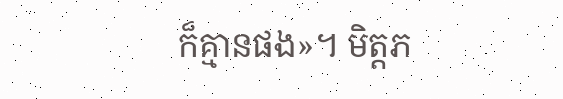ក៏គ្មានផង»។ មិត្តភ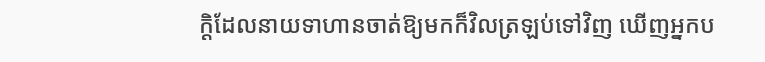ក្ដិដែលនាយទាហានចាត់ឱ្យមកក៏វិលត្រឡប់ទៅវិញ ឃើញអ្នកប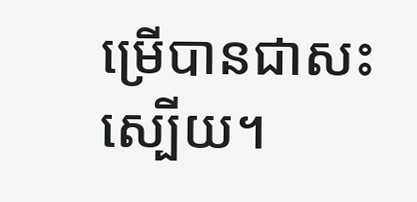ម្រើបានជាសះស្បើយ។